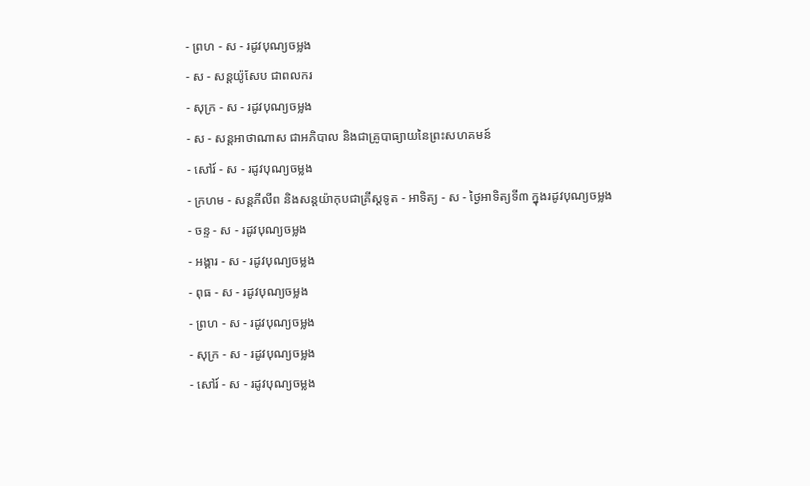- ព្រហ - ស - រដូវបុណ្យចម្លង
- ស - សន្ដយ៉ូសែប ជាពលករ
- សុក្រ - ស - រដូវបុណ្យចម្លង
- ស - សន្ដអាថាណាស ជាអភិបាល និងជាគ្រូបាធ្យាយនៃព្រះសហគមន៍
- សៅរ៍ - ស - រដូវបុណ្យចម្លង
- ក្រហម - សន្ដភីលីព និងសន្ដយ៉ាកុបជាគ្រីស្ដទូត - អាទិត្យ - ស - ថ្ងៃអាទិត្យទី៣ ក្នុងរដូវបុណ្យចម្លង
- ចន្ទ - ស - រដូវបុណ្យចម្លង
- អង្គារ - ស - រដូវបុណ្យចម្លង
- ពុធ - ស - រដូវបុណ្យចម្លង
- ព្រហ - ស - រដូវបុណ្យចម្លង
- សុក្រ - ស - រដូវបុណ្យចម្លង
- សៅរ៍ - ស - រដូវបុណ្យចម្លង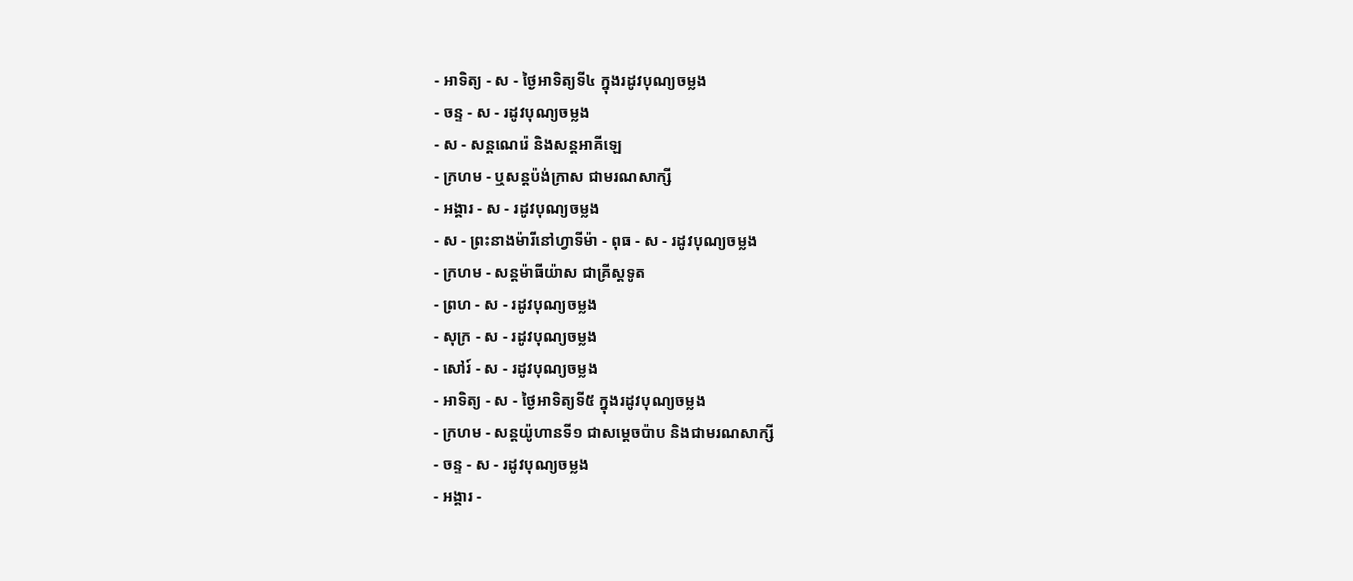- អាទិត្យ - ស - ថ្ងៃអាទិត្យទី៤ ក្នុងរដូវបុណ្យចម្លង
- ចន្ទ - ស - រដូវបុណ្យចម្លង
- ស - សន្ដណេរ៉េ និងសន្ដអាគីឡេ
- ក្រហម - ឬសន្ដប៉ង់ក្រាស ជាមរណសាក្សី
- អង្គារ - ស - រដូវបុណ្យចម្លង
- ស - ព្រះនាងម៉ារីនៅហ្វាទីម៉ា - ពុធ - ស - រដូវបុណ្យចម្លង
- ក្រហម - សន្ដម៉ាធីយ៉ាស ជាគ្រីស្ដទូត
- ព្រហ - ស - រដូវបុណ្យចម្លង
- សុក្រ - ស - រដូវបុណ្យចម្លង
- សៅរ៍ - ស - រដូវបុណ្យចម្លង
- អាទិត្យ - ស - ថ្ងៃអាទិត្យទី៥ ក្នុងរដូវបុណ្យចម្លង
- ក្រហម - សន្ដយ៉ូហានទី១ ជាសម្ដេចប៉ាប និងជាមរណសាក្សី
- ចន្ទ - ស - រដូវបុណ្យចម្លង
- អង្គារ -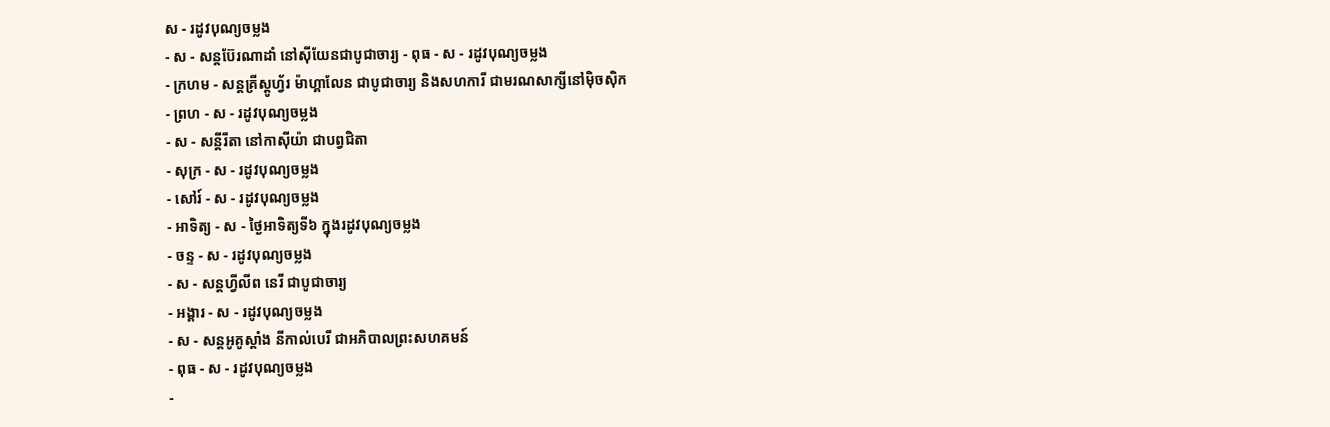ស - រដូវបុណ្យចម្លង
- ស - សន្ដប៊ែរណាដាំ នៅស៊ីយែនជាបូជាចារ្យ - ពុធ - ស - រដូវបុណ្យចម្លង
- ក្រហម - សន្ដគ្រីស្ដូហ្វ័រ ម៉ាហ្គាលែន ជាបូជាចារ្យ និងសហការី ជាមរណសាក្សីនៅម៉ិចស៊ិក
- ព្រហ - ស - រដូវបុណ្យចម្លង
- ស - សន្ដីរីតា នៅកាស៊ីយ៉ា ជាបព្វជិតា
- សុក្រ - ស - រដូវបុណ្យចម្លង
- សៅរ៍ - ស - រដូវបុណ្យចម្លង
- អាទិត្យ - ស - ថ្ងៃអាទិត្យទី៦ ក្នុងរដូវបុណ្យចម្លង
- ចន្ទ - ស - រដូវបុណ្យចម្លង
- ស - សន្ដហ្វីលីព នេរី ជាបូជាចារ្យ
- អង្គារ - ស - រដូវបុណ្យចម្លង
- ស - សន្ដអូគូស្ដាំង នីកាល់បេរី ជាអភិបាលព្រះសហគមន៍
- ពុធ - ស - រដូវបុណ្យចម្លង
-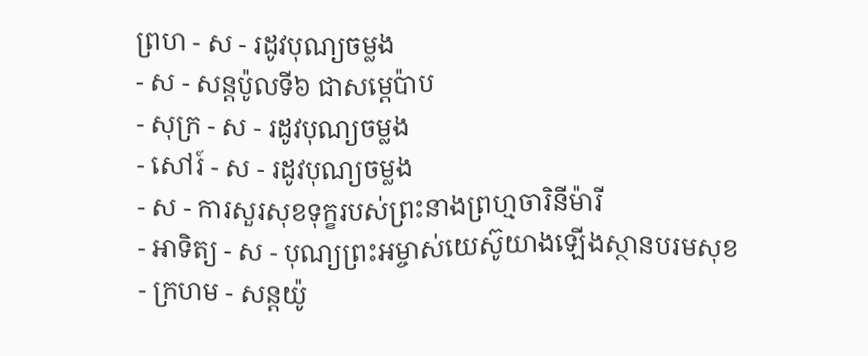ព្រហ - ស - រដូវបុណ្យចម្លង
- ស - សន្ដប៉ូលទី៦ ជាសម្ដេប៉ាប
- សុក្រ - ស - រដូវបុណ្យចម្លង
- សៅរ៍ - ស - រដូវបុណ្យចម្លង
- ស - ការសួរសុខទុក្ខរបស់ព្រះនាងព្រហ្មចារិនីម៉ារី
- អាទិត្យ - ស - បុណ្យព្រះអម្ចាស់យេស៊ូយាងឡើងស្ថានបរមសុខ
- ក្រហម - សន្ដយ៉ូ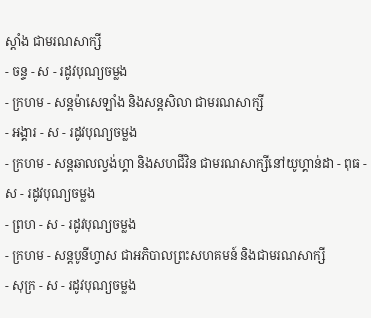ស្ដាំង ជាមរណសាក្សី
- ចន្ទ - ស - រដូវបុណ្យចម្លង
- ក្រហម - សន្ដម៉ាសេឡាំង និងសន្ដសិលា ជាមរណសាក្សី
- អង្គារ - ស - រដូវបុណ្យចម្លង
- ក្រហម - សន្ដឆាលល្វង់ហ្គា និងសហជីវិន ជាមរណសាក្សីនៅយូហ្គាន់ដា - ពុធ - ស - រដូវបុណ្យចម្លង
- ព្រហ - ស - រដូវបុណ្យចម្លង
- ក្រហម - សន្ដបូនីហ្វាស ជាអភិបាលព្រះសហគមន៍ និងជាមរណសាក្សី
- សុក្រ - ស - រដូវបុណ្យចម្លង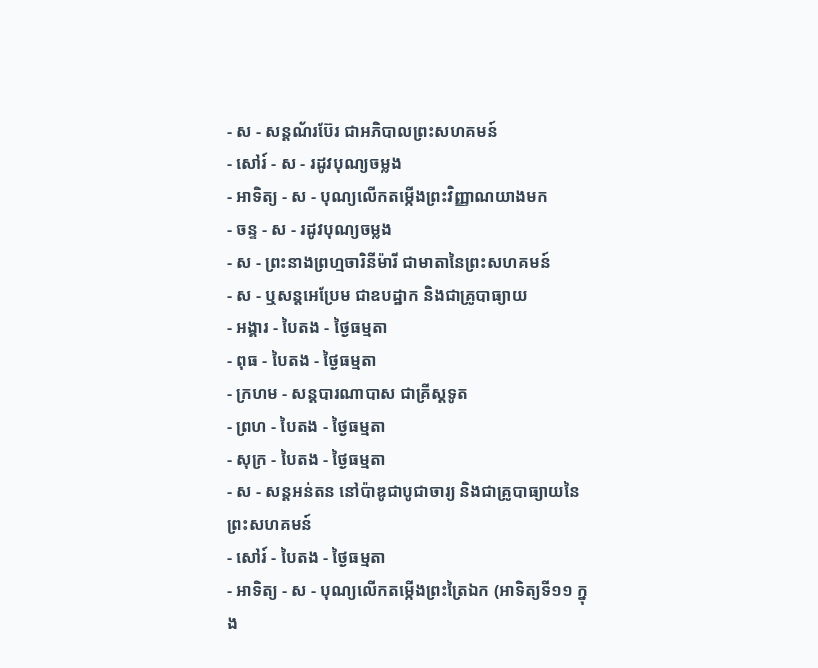- ស - សន្ដណ័រប៊ែរ ជាអភិបាលព្រះសហគមន៍
- សៅរ៍ - ស - រដូវបុណ្យចម្លង
- អាទិត្យ - ស - បុណ្យលើកតម្កើងព្រះវិញ្ញាណយាងមក
- ចន្ទ - ស - រដូវបុណ្យចម្លង
- ស - ព្រះនាងព្រហ្មចារិនីម៉ារី ជាមាតានៃព្រះសហគមន៍
- ស - ឬសន្ដអេប្រែម ជាឧបដ្ឋាក និងជាគ្រូបាធ្យាយ
- អង្គារ - បៃតង - ថ្ងៃធម្មតា
- ពុធ - បៃតង - ថ្ងៃធម្មតា
- ក្រហម - សន្ដបារណាបាស ជាគ្រីស្ដទូត
- ព្រហ - បៃតង - ថ្ងៃធម្មតា
- សុក្រ - បៃតង - ថ្ងៃធម្មតា
- ស - សន្ដអន់តន នៅប៉ាឌូជាបូជាចារ្យ និងជាគ្រូបាធ្យាយនៃព្រះសហគមន៍
- សៅរ៍ - បៃតង - ថ្ងៃធម្មតា
- អាទិត្យ - ស - បុណ្យលើកតម្កើងព្រះត្រៃឯក (អាទិត្យទី១១ ក្នុង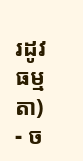រដូវធម្មតា)
- ច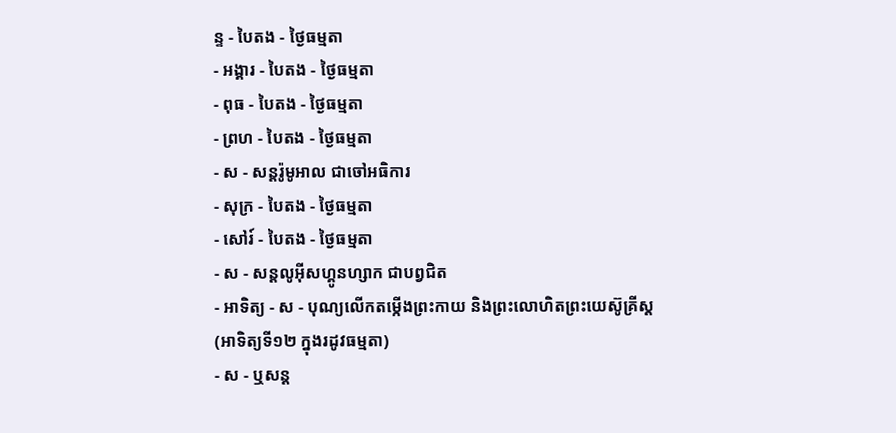ន្ទ - បៃតង - ថ្ងៃធម្មតា
- អង្គារ - បៃតង - ថ្ងៃធម្មតា
- ពុធ - បៃតង - ថ្ងៃធម្មតា
- ព្រហ - បៃតង - ថ្ងៃធម្មតា
- ស - សន្ដរ៉ូមូអាល ជាចៅអធិការ
- សុក្រ - បៃតង - ថ្ងៃធម្មតា
- សៅរ៍ - បៃតង - ថ្ងៃធម្មតា
- ស - សន្ដលូអ៊ីសហ្គូនហ្សាក ជាបព្វជិត
- អាទិត្យ - ស - បុណ្យលើកតម្កើងព្រះកាយ និងព្រះលោហិតព្រះយេស៊ូគ្រីស្ដ
(អាទិត្យទី១២ ក្នុងរដូវធម្មតា)
- ស - ឬសន្ដ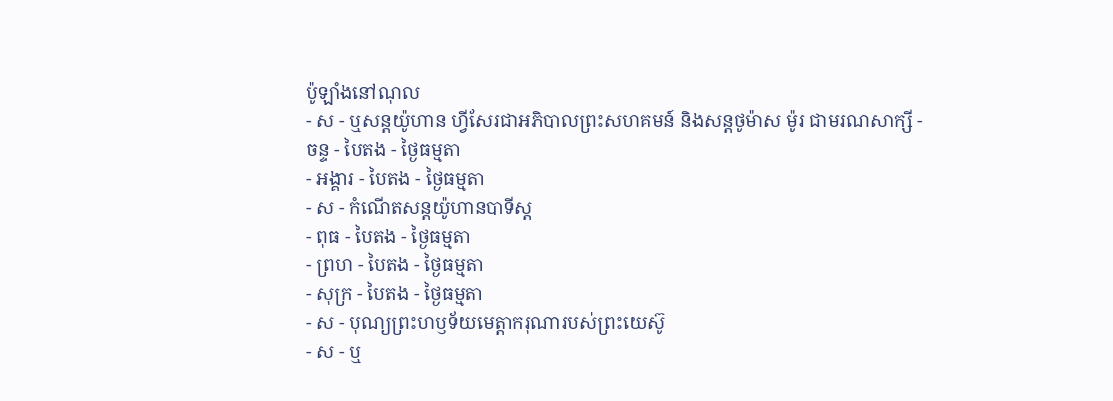ប៉ូឡាំងនៅណុល
- ស - ឬសន្ដយ៉ូហាន ហ្វីសែរជាអភិបាលព្រះសហគមន៍ និងសន្ដថូម៉ាស ម៉ូរ ជាមរណសាក្សី - ចន្ទ - បៃតង - ថ្ងៃធម្មតា
- អង្គារ - បៃតង - ថ្ងៃធម្មតា
- ស - កំណើតសន្ដយ៉ូហានបាទីស្ដ
- ពុធ - បៃតង - ថ្ងៃធម្មតា
- ព្រហ - បៃតង - ថ្ងៃធម្មតា
- សុក្រ - បៃតង - ថ្ងៃធម្មតា
- ស - បុណ្យព្រះហឫទ័យមេត្ដាករុណារបស់ព្រះយេស៊ូ
- ស - ឬ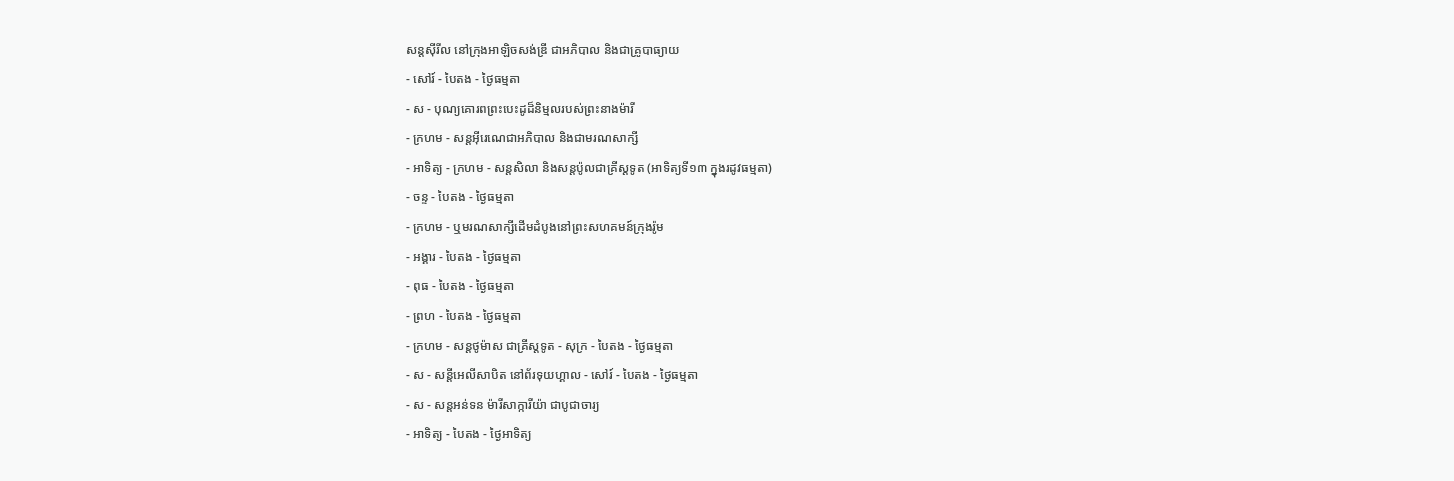សន្ដស៊ីរីល នៅក្រុងអាឡិចសង់ឌ្រី ជាអភិបាល និងជាគ្រូបាធ្យាយ
- សៅរ៍ - បៃតង - ថ្ងៃធម្មតា
- ស - បុណ្យគោរពព្រះបេះដូដ៏និម្មលរបស់ព្រះនាងម៉ារី
- ក្រហម - សន្ដអ៊ីរេណេជាអភិបាល និងជាមរណសាក្សី
- អាទិត្យ - ក្រហម - សន្ដសិលា និងសន្ដប៉ូលជាគ្រីស្ដទូត (អាទិត្យទី១៣ ក្នុងរដូវធម្មតា)
- ចន្ទ - បៃតង - ថ្ងៃធម្មតា
- ក្រហម - ឬមរណសាក្សីដើមដំបូងនៅព្រះសហគមន៍ក្រុងរ៉ូម
- អង្គារ - បៃតង - ថ្ងៃធម្មតា
- ពុធ - បៃតង - ថ្ងៃធម្មតា
- ព្រហ - បៃតង - ថ្ងៃធម្មតា
- ក្រហម - សន្ដថូម៉ាស ជាគ្រីស្ដទូត - សុក្រ - បៃតង - ថ្ងៃធម្មតា
- ស - សន្ដីអេលីសាបិត នៅព័រទុយហ្គាល - សៅរ៍ - បៃតង - ថ្ងៃធម្មតា
- ស - សន្ដអន់ទន ម៉ារីសាក្ការីយ៉ា ជាបូជាចារ្យ
- អាទិត្យ - បៃតង - ថ្ងៃអាទិត្យ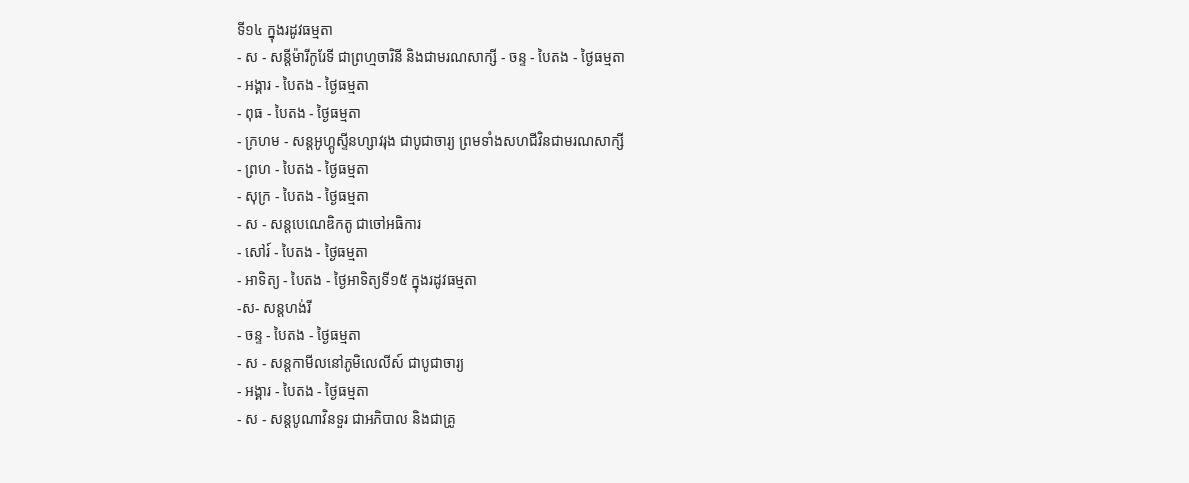ទី១៤ ក្នុងរដូវធម្មតា
- ស - សន្ដីម៉ារីកូរែទី ជាព្រហ្មចារិនី និងជាមរណសាក្សី - ចន្ទ - បៃតង - ថ្ងៃធម្មតា
- អង្គារ - បៃតង - ថ្ងៃធម្មតា
- ពុធ - បៃតង - ថ្ងៃធម្មតា
- ក្រហម - សន្ដអូហ្គូស្ទីនហ្សាវរុង ជាបូជាចារ្យ ព្រមទាំងសហជីវិនជាមរណសាក្សី
- ព្រហ - បៃតង - ថ្ងៃធម្មតា
- សុក្រ - បៃតង - ថ្ងៃធម្មតា
- ស - សន្ដបេណេឌិកតូ ជាចៅអធិការ
- សៅរ៍ - បៃតង - ថ្ងៃធម្មតា
- អាទិត្យ - បៃតង - ថ្ងៃអាទិត្យទី១៥ ក្នុងរដូវធម្មតា
-ស- សន្ដហង់រី
- ចន្ទ - បៃតង - ថ្ងៃធម្មតា
- ស - សន្ដកាមីលនៅភូមិលេលីស៍ ជាបូជាចារ្យ
- អង្គារ - បៃតង - ថ្ងៃធម្មតា
- ស - សន្ដបូណាវិនទួរ ជាអភិបាល និងជាគ្រូ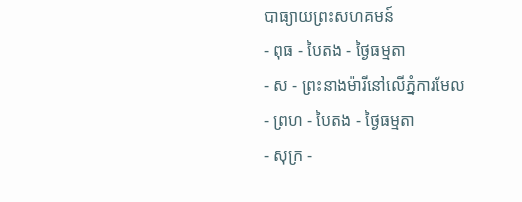បាធ្យាយព្រះសហគមន៍
- ពុធ - បៃតង - ថ្ងៃធម្មតា
- ស - ព្រះនាងម៉ារីនៅលើភ្នំការមែល
- ព្រហ - បៃតង - ថ្ងៃធម្មតា
- សុក្រ -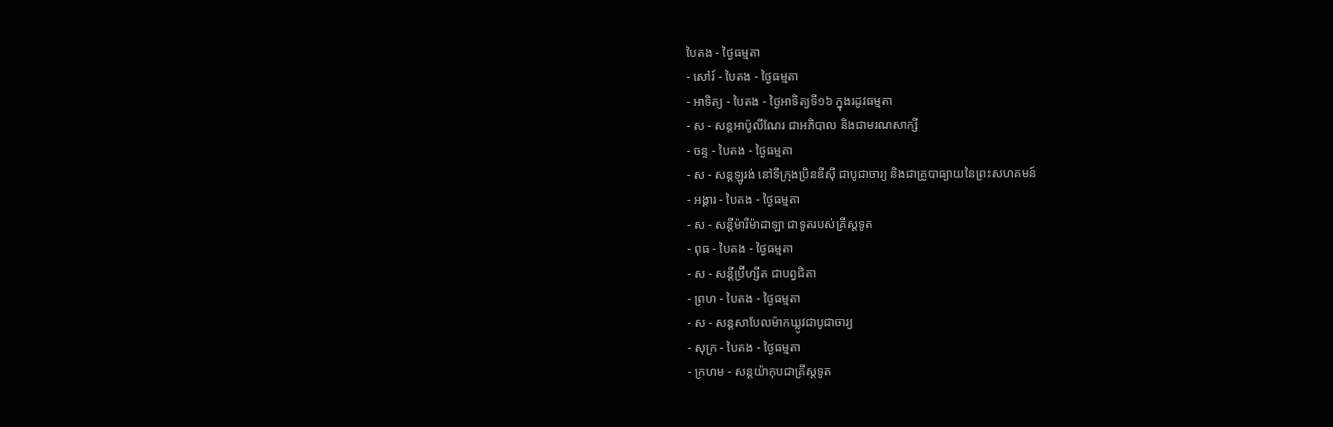បៃតង - ថ្ងៃធម្មតា
- សៅរ៍ - បៃតង - ថ្ងៃធម្មតា
- អាទិត្យ - បៃតង - ថ្ងៃអាទិត្យទី១៦ ក្នុងរដូវធម្មតា
- ស - សន្ដអាប៉ូលីណែរ ជាអភិបាល និងជាមរណសាក្សី
- ចន្ទ - បៃតង - ថ្ងៃធម្មតា
- ស - សន្ដឡូរង់ នៅទីក្រុងប្រិនឌីស៊ី ជាបូជាចារ្យ និងជាគ្រូបាធ្យាយនៃព្រះសហគមន៍
- អង្គារ - បៃតង - ថ្ងៃធម្មតា
- ស - សន្ដីម៉ារីម៉ាដាឡា ជាទូតរបស់គ្រីស្ដទូត
- ពុធ - បៃតង - ថ្ងៃធម្មតា
- ស - សន្ដីប្រ៊ីហ្សីត ជាបព្វជិតា
- ព្រហ - បៃតង - ថ្ងៃធម្មតា
- ស - សន្ដសាបែលម៉ាកឃ្លូវជាបូជាចារ្យ
- សុក្រ - បៃតង - ថ្ងៃធម្មតា
- ក្រហម - សន្ដយ៉ាកុបជាគ្រីស្ដទូត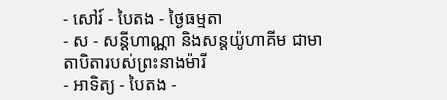- សៅរ៍ - បៃតង - ថ្ងៃធម្មតា
- ស - សន្ដីហាណ្ណា និងសន្ដយ៉ូហាគីម ជាមាតាបិតារបស់ព្រះនាងម៉ារី
- អាទិត្យ - បៃតង -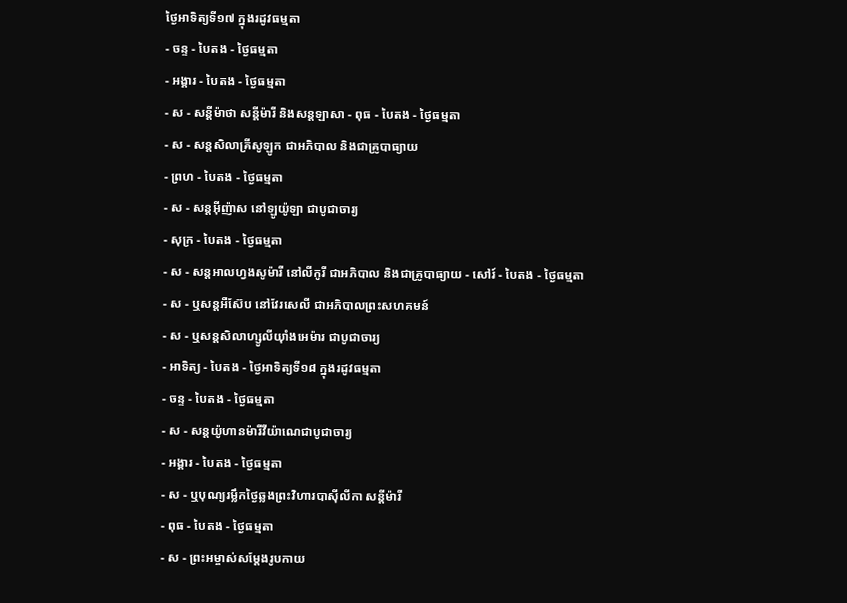ថ្ងៃអាទិត្យទី១៧ ក្នុងរដូវធម្មតា
- ចន្ទ - បៃតង - ថ្ងៃធម្មតា
- អង្គារ - បៃតង - ថ្ងៃធម្មតា
- ស - សន្ដីម៉ាថា សន្ដីម៉ារី និងសន្ដឡាសា - ពុធ - បៃតង - ថ្ងៃធម្មតា
- ស - សន្ដសិលាគ្រីសូឡូក ជាអភិបាល និងជាគ្រូបាធ្យាយ
- ព្រហ - បៃតង - ថ្ងៃធម្មតា
- ស - សន្ដអ៊ីញ៉ាស នៅឡូយ៉ូឡា ជាបូជាចារ្យ
- សុក្រ - បៃតង - ថ្ងៃធម្មតា
- ស - សន្ដអាលហ្វងសូម៉ារី នៅលីកូរី ជាអភិបាល និងជាគ្រូបាធ្យាយ - សៅរ៍ - បៃតង - ថ្ងៃធម្មតា
- ស - ឬសន្ដអឺស៊ែប នៅវែរសេលី ជាអភិបាលព្រះសហគមន៍
- ស - ឬសន្ដសិលាហ្សូលីយ៉ាំងអេម៉ារ ជាបូជាចារ្យ
- អាទិត្យ - បៃតង - ថ្ងៃអាទិត្យទី១៨ ក្នុងរដូវធម្មតា
- ចន្ទ - បៃតង - ថ្ងៃធម្មតា
- ស - សន្ដយ៉ូហានម៉ារីវីយ៉ាណេជាបូជាចារ្យ
- អង្គារ - បៃតង - ថ្ងៃធម្មតា
- ស - ឬបុណ្យរម្លឹកថ្ងៃឆ្លងព្រះវិហារបាស៊ីលីកា សន្ដីម៉ារី
- ពុធ - បៃតង - ថ្ងៃធម្មតា
- ស - ព្រះអម្ចាស់សម្ដែងរូបកាយ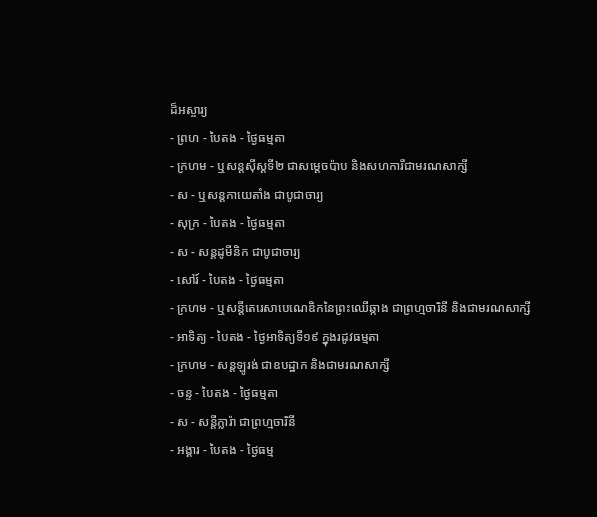ដ៏អស្ចារ្យ
- ព្រហ - បៃតង - ថ្ងៃធម្មតា
- ក្រហម - ឬសន្ដស៊ីស្ដទី២ ជាសម្ដេចប៉ាប និងសហការីជាមរណសាក្សី
- ស - ឬសន្ដកាយេតាំង ជាបូជាចារ្យ
- សុក្រ - បៃតង - ថ្ងៃធម្មតា
- ស - សន្ដដូមីនិក ជាបូជាចារ្យ
- សៅរ៍ - បៃតង - ថ្ងៃធម្មតា
- ក្រហម - ឬសន្ដីតេរេសាបេណេឌិកនៃព្រះឈើឆ្កាង ជាព្រហ្មចារិនី និងជាមរណសាក្សី
- អាទិត្យ - បៃតង - ថ្ងៃអាទិត្យទី១៩ ក្នុងរដូវធម្មតា
- ក្រហម - សន្ដឡូរង់ ជាឧបដ្ឋាក និងជាមរណសាក្សី
- ចន្ទ - បៃតង - ថ្ងៃធម្មតា
- ស - សន្ដីក្លារ៉ា ជាព្រហ្មចារិនី
- អង្គារ - បៃតង - ថ្ងៃធម្ម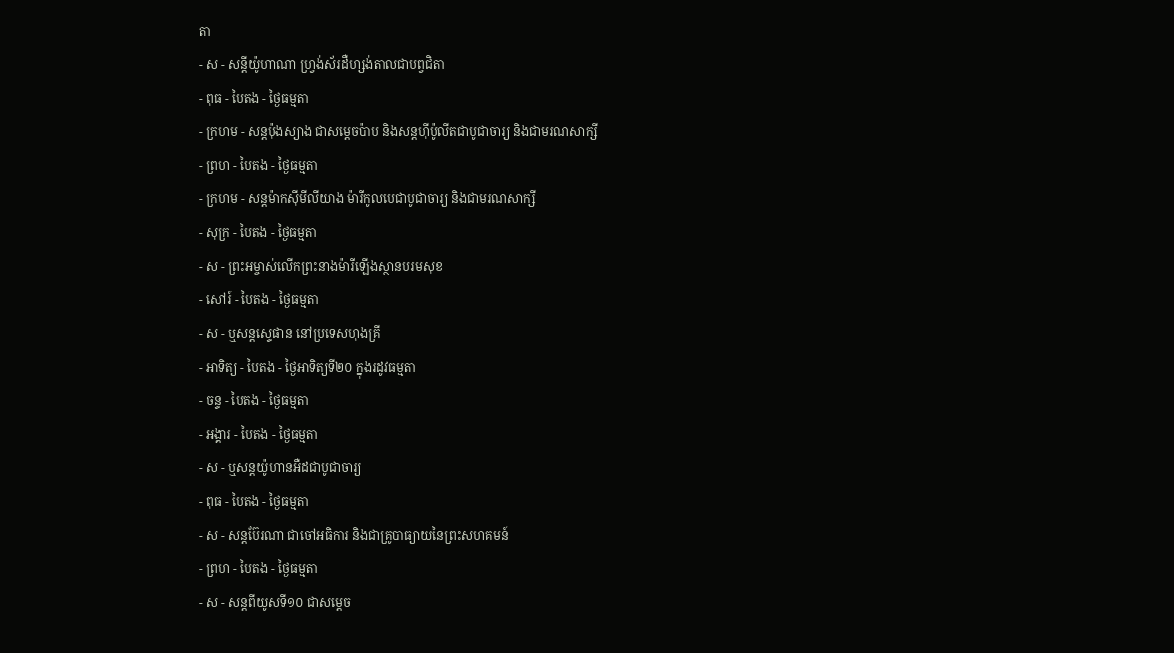តា
- ស - សន្ដីយ៉ូហាណា ហ្វ្រង់ស័រដឺហ្សង់តាលជាបព្វជិតា
- ពុធ - បៃតង - ថ្ងៃធម្មតា
- ក្រហម - សន្ដប៉ុងស្យាង ជាសម្ដេចប៉ាប និងសន្ដហ៊ីប៉ូលីតជាបូជាចារ្យ និងជាមរណសាក្សី
- ព្រហ - បៃតង - ថ្ងៃធម្មតា
- ក្រហម - សន្ដម៉ាកស៊ីមីលីយាង ម៉ារីកូលបេជាបូជាចារ្យ និងជាមរណសាក្សី
- សុក្រ - បៃតង - ថ្ងៃធម្មតា
- ស - ព្រះអម្ចាស់លើកព្រះនាងម៉ារីឡើងស្ថានបរមសុខ
- សៅរ៍ - បៃតង - ថ្ងៃធម្មតា
- ស - ឬសន្ដស្ទេផាន នៅប្រទេសហុងគ្រី
- អាទិត្យ - បៃតង - ថ្ងៃអាទិត្យទី២០ ក្នុងរដូវធម្មតា
- ចន្ទ - បៃតង - ថ្ងៃធម្មតា
- អង្គារ - បៃតង - ថ្ងៃធម្មតា
- ស - ឬសន្ដយ៉ូហានអឺដជាបូជាចារ្យ
- ពុធ - បៃតង - ថ្ងៃធម្មតា
- ស - សន្ដប៊ែរណា ជាចៅអធិការ និងជាគ្រូបាធ្យាយនៃព្រះសហគមន៍
- ព្រហ - បៃតង - ថ្ងៃធម្មតា
- ស - សន្ដពីយូសទី១០ ជាសម្ដេច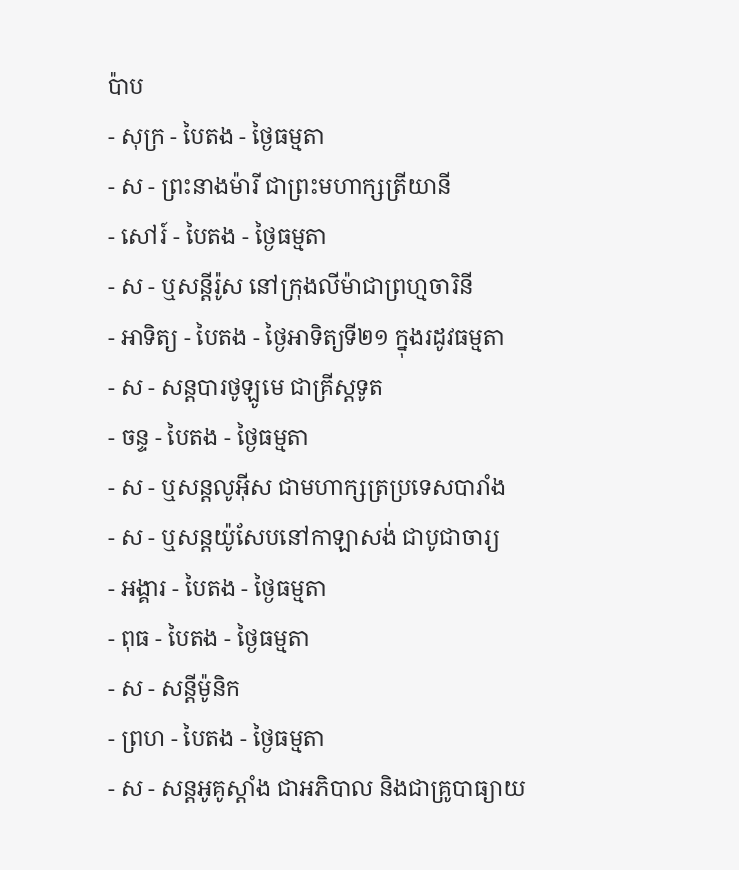ប៉ាប
- សុក្រ - បៃតង - ថ្ងៃធម្មតា
- ស - ព្រះនាងម៉ារី ជាព្រះមហាក្សត្រីយានី
- សៅរ៍ - បៃតង - ថ្ងៃធម្មតា
- ស - ឬសន្ដីរ៉ូស នៅក្រុងលីម៉ាជាព្រហ្មចារិនី
- អាទិត្យ - បៃតង - ថ្ងៃអាទិត្យទី២១ ក្នុងរដូវធម្មតា
- ស - សន្ដបារថូឡូមេ ជាគ្រីស្ដទូត
- ចន្ទ - បៃតង - ថ្ងៃធម្មតា
- ស - ឬសន្ដលូអ៊ីស ជាមហាក្សត្រប្រទេសបារាំង
- ស - ឬសន្ដយ៉ូសែបនៅកាឡាសង់ ជាបូជាចារ្យ
- អង្គារ - បៃតង - ថ្ងៃធម្មតា
- ពុធ - បៃតង - ថ្ងៃធម្មតា
- ស - សន្ដីម៉ូនិក
- ព្រហ - បៃតង - ថ្ងៃធម្មតា
- ស - សន្ដអូគូស្ដាំង ជាអភិបាល និងជាគ្រូបាធ្យាយ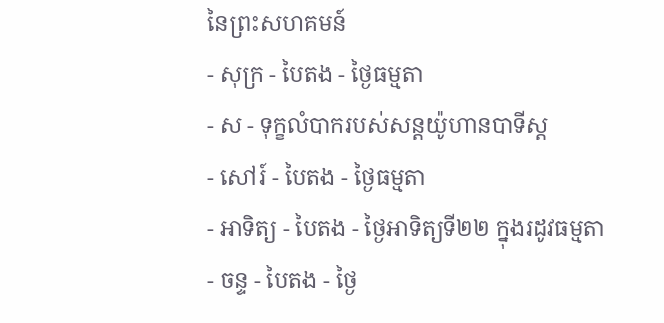នៃព្រះសហគមន៍
- សុក្រ - បៃតង - ថ្ងៃធម្មតា
- ស - ទុក្ខលំបាករបស់សន្ដយ៉ូហានបាទីស្ដ
- សៅរ៍ - បៃតង - ថ្ងៃធម្មតា
- អាទិត្យ - បៃតង - ថ្ងៃអាទិត្យទី២២ ក្នុងរដូវធម្មតា
- ចន្ទ - បៃតង - ថ្ងៃ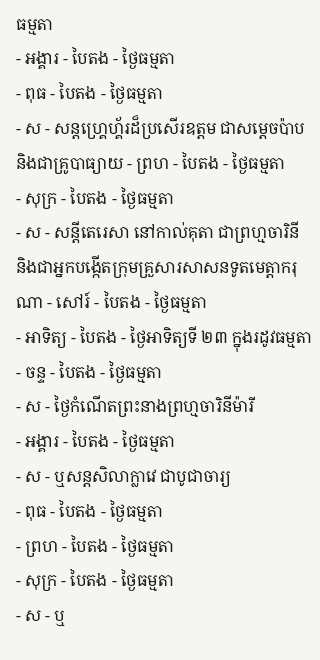ធម្មតា
- អង្គារ - បៃតង - ថ្ងៃធម្មតា
- ពុធ - បៃតង - ថ្ងៃធម្មតា
- ស - សន្ដហ្គ្រេហ្គ័រដ៏ប្រសើរឧត្ដម ជាសម្ដេចប៉ាប និងជាគ្រូបាធ្យាយ - ព្រហ - បៃតង - ថ្ងៃធម្មតា
- សុក្រ - បៃតង - ថ្ងៃធម្មតា
- ស - សន្ដីតេរេសា នៅកាល់គុតា ជាព្រហ្មចារិនី និងជាអ្នកបង្កើតក្រុមគ្រួសារសាសនទូតមេត្ដាករុណា - សៅរ៍ - បៃតង - ថ្ងៃធម្មតា
- អាទិត្យ - បៃតង - ថ្ងៃអាទិត្យទី ២៣ ក្នុងរដូវធម្មតា
- ចន្ទ - បៃតង - ថ្ងៃធម្មតា
- ស - ថ្ងៃកំណើតព្រះនាងព្រហ្មចារិនីម៉ារី
- អង្គារ - បៃតង - ថ្ងៃធម្មតា
- ស - ឬសន្ដសិលាក្លាវេ ជាបូជាចារ្យ
- ពុធ - បៃតង - ថ្ងៃធម្មតា
- ព្រហ - បៃតង - ថ្ងៃធម្មតា
- សុក្រ - បៃតង - ថ្ងៃធម្មតា
- ស - ឬ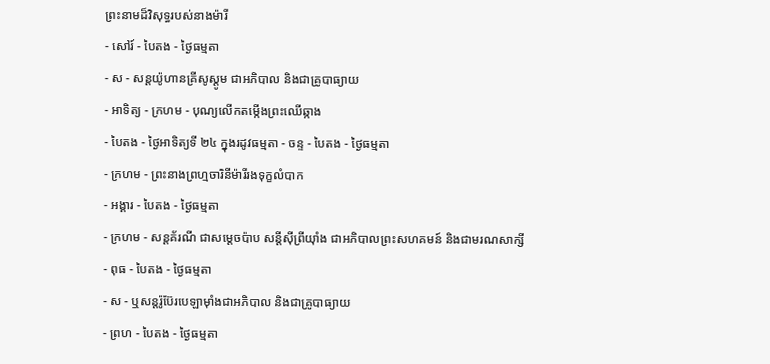ព្រះនាមដ៏វិសុទ្ធរបស់នាងម៉ារី
- សៅរ៍ - បៃតង - ថ្ងៃធម្មតា
- ស - សន្ដយ៉ូហានគ្រីសូស្ដូម ជាអភិបាល និងជាគ្រូបាធ្យាយ
- អាទិត្យ - ក្រហម - បុណ្យលើកតម្កើងព្រះឈើឆ្កាង
- បៃតង - ថ្ងៃអាទិត្យទី ២៤ ក្នុងរដូវធម្មតា - ចន្ទ - បៃតង - ថ្ងៃធម្មតា
- ក្រហម - ព្រះនាងព្រហ្មចារិនីម៉ារីរងទុក្ខលំបាក
- អង្គារ - បៃតង - ថ្ងៃធម្មតា
- ក្រហម - សន្ដគ័រណី ជាសម្ដេចប៉ាប សន្ដីស៊ីព្រីយ៉ាំង ជាអភិបាលព្រះសហគមន៍ និងជាមរណសាក្សី
- ពុធ - បៃតង - ថ្ងៃធម្មតា
- ស - ឬសន្ដរ៉ូប៊ែរបេឡាម៉ាំងជាអភិបាល និងជាគ្រូបាធ្យាយ
- ព្រហ - បៃតង - ថ្ងៃធម្មតា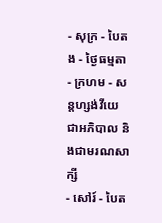- សុក្រ - បៃតង - ថ្ងៃធម្មតា
- ក្រហម - សន្ដហ្សង់វីយេ ជាអភិបាល និងជាមរណសាក្សី
- សៅរ៍ - បៃត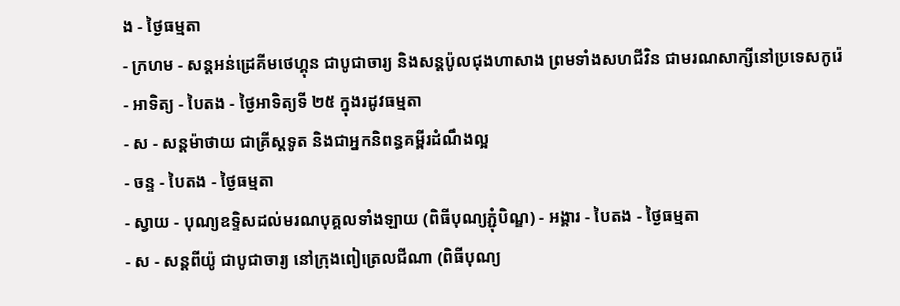ង - ថ្ងៃធម្មតា
- ក្រហម - សន្ដអន់ដ្រេគីមថេហ្គុន ជាបូជាចារ្យ និងសន្ដប៉ូលជុងហាសាង ព្រមទាំងសហជីវិន ជាមរណសាក្សីនៅប្រទេសកូរ៉េ
- អាទិត្យ - បៃតង - ថ្ងៃអាទិត្យទី ២៥ ក្នុងរដូវធម្មតា
- ស - សន្ដម៉ាថាយ ជាគ្រីស្ដទូត និងជាអ្នកនិពន្ធគម្ពីរដំណឹងល្អ
- ចន្ទ - បៃតង - ថ្ងៃធម្មតា
- ស្វាយ - បុណ្យឧទ្ទិសដល់មរណបុគ្គលទាំងឡាយ (ពិធីបុណ្យភ្ជុំបិណ្ឌ) - អង្គារ - បៃតង - ថ្ងៃធម្មតា
- ស - សន្ដពីយ៉ូ ជាបូជាចារ្យ នៅក្រុងពៀត្រេលជីណា (ពិធីបុណ្យ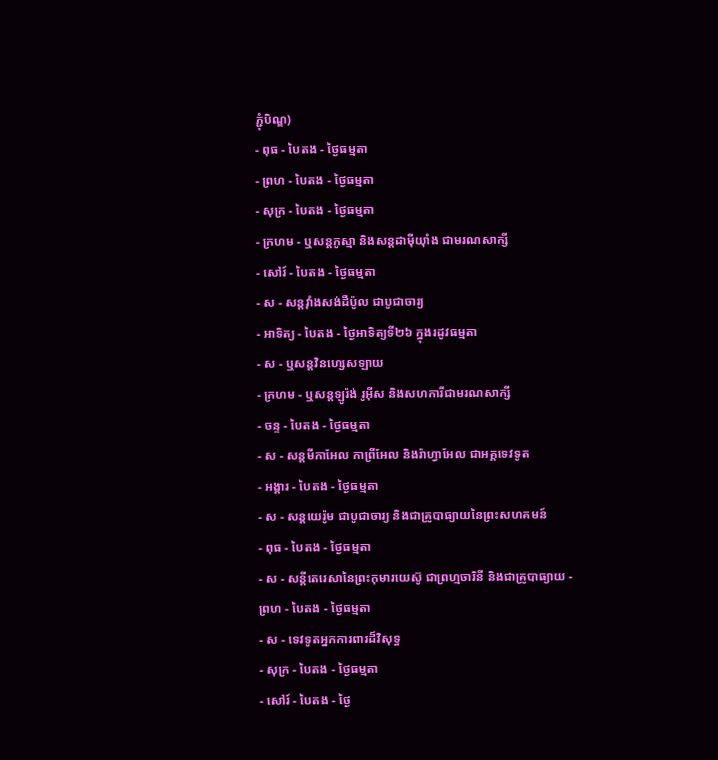ភ្ជុំបិណ្ឌ)
- ពុធ - បៃតង - ថ្ងៃធម្មតា
- ព្រហ - បៃតង - ថ្ងៃធម្មតា
- សុក្រ - បៃតង - ថ្ងៃធម្មតា
- ក្រហម - ឬសន្ដកូស្មា និងសន្ដដាម៉ីយ៉ាំង ជាមរណសាក្សី
- សៅរ៍ - បៃតង - ថ្ងៃធម្មតា
- ស - សន្ដវ៉ាំងសង់ដឺប៉ូល ជាបូជាចារ្យ
- អាទិត្យ - បៃតង - ថ្ងៃអាទិត្យទី២៦ ក្នុងរដូវធម្មតា
- ស - ឬសន្ដវិនហ្សេសឡាយ
- ក្រហម - ឬសន្ដឡូរ៉ង់ រូអ៊ីស និងសហការីជាមរណសាក្សី
- ចន្ទ - បៃតង - ថ្ងៃធម្មតា
- ស - សន្ដមីកាអែល កាព្រីអែល និងរ៉ាហ្វាអែល ជាអគ្គទេវទូត
- អង្គារ - បៃតង - ថ្ងៃធម្មតា
- ស - សន្ដយេរ៉ូម ជាបូជាចារ្យ និងជាគ្រូបាធ្យាយនៃព្រះសហគមន៍
- ពុធ - បៃតង - ថ្ងៃធម្មតា
- ស - សន្ដីតេរេសានៃព្រះកុមារយេស៊ូ ជាព្រហ្មចារិនី និងជាគ្រូបាធ្យាយ - ព្រហ - បៃតង - ថ្ងៃធម្មតា
- ស - ទេវទូតអ្នកការពារដ៏វិសុទ្ធ
- សុក្រ - បៃតង - ថ្ងៃធម្មតា
- សៅរ៍ - បៃតង - ថ្ងៃ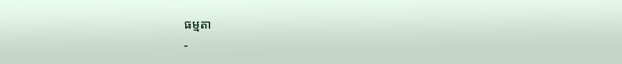ធម្មតា
-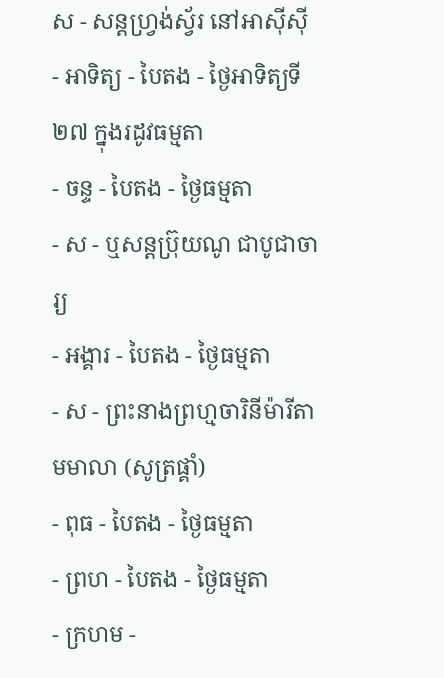ស - សន្ដហ្វ្រង់ស្វ័រ នៅអាស៊ីស៊ី
- អាទិត្យ - បៃតង - ថ្ងៃអាទិត្យទី២៧ ក្នុងរដូវធម្មតា
- ចន្ទ - បៃតង - ថ្ងៃធម្មតា
- ស - ឬសន្ដប្រ៊ុយណូ ជាបូជាចារ្យ
- អង្គារ - បៃតង - ថ្ងៃធម្មតា
- ស - ព្រះនាងព្រហ្មចារិនីម៉ារីតាមមាលា (សូត្រផ្គាំ)
- ពុធ - បៃតង - ថ្ងៃធម្មតា
- ព្រហ - បៃតង - ថ្ងៃធម្មតា
- ក្រហម -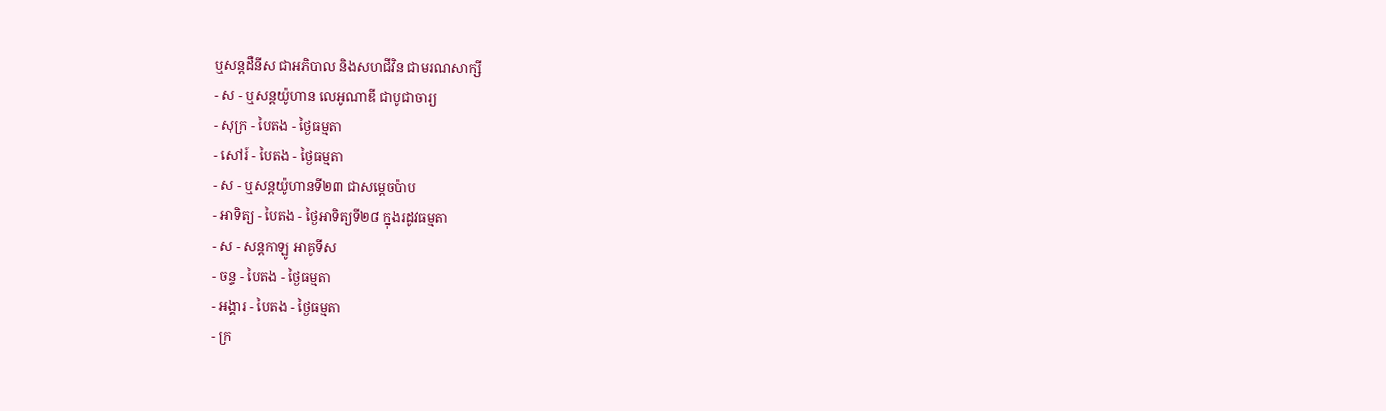ឬសន្ដដឺនីស ជាអភិបាល និងសហជីវិន ជាមរណសាក្សី
- ស - ឬសន្ដយ៉ូហាន លេអូណាឌី ជាបូជាចារ្យ
- សុក្រ - បៃតង - ថ្ងៃធម្មតា
- សៅរ៍ - បៃតង - ថ្ងៃធម្មតា
- ស - ឬសន្ដយ៉ូហានទី២៣ ជាសម្ដេចប៉ាប
- អាទិត្យ - បៃតង - ថ្ងៃអាទិត្យទី២៨ ក្នុងរដូវធម្មតា
- ស - សន្ដកាឡូ អាគូទីស
- ចន្ទ - បៃតង - ថ្ងៃធម្មតា
- អង្គារ - បៃតង - ថ្ងៃធម្មតា
- ក្រ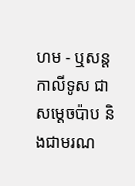ហម - ឬសន្ដកាលីទូស ជាសម្ដេចប៉ាប និងជាមរណ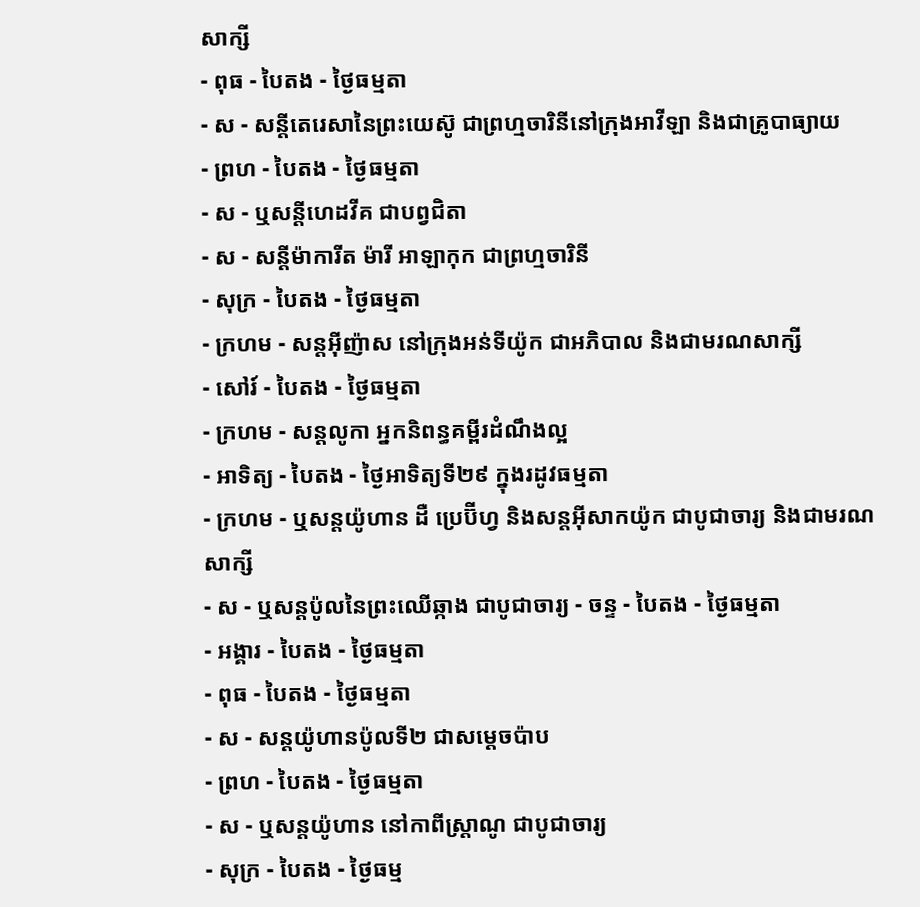សាក្សី
- ពុធ - បៃតង - ថ្ងៃធម្មតា
- ស - សន្ដីតេរេសានៃព្រះយេស៊ូ ជាព្រហ្មចារិនីនៅក្រុងអាវីឡា និងជាគ្រូបាធ្យាយ
- ព្រហ - បៃតង - ថ្ងៃធម្មតា
- ស - ឬសន្ដីហេដវីគ ជាបព្វជិតា
- ស - សន្ដីម៉ាការីត ម៉ារី អាឡាកុក ជាព្រហ្មចារិនី
- សុក្រ - បៃតង - ថ្ងៃធម្មតា
- ក្រហម - សន្ដអ៊ីញ៉ាស នៅក្រុងអន់ទីយ៉ូក ជាអភិបាល និងជាមរណសាក្សី
- សៅរ៍ - បៃតង - ថ្ងៃធម្មតា
- ក្រហម - សន្ដលូកា អ្នកនិពន្ធគម្ពីរដំណឹងល្អ
- អាទិត្យ - បៃតង - ថ្ងៃអាទិត្យទី២៩ ក្នុងរដូវធម្មតា
- ក្រហម - ឬសន្ដយ៉ូហាន ដឺ ប្រេប៊ីហ្វ និងសន្ដអ៊ីសាកយ៉ូក ជាបូជាចារ្យ និងជាមរណសាក្សី
- ស - ឬសន្ដប៉ូលនៃព្រះឈើឆ្កាង ជាបូជាចារ្យ - ចន្ទ - បៃតង - ថ្ងៃធម្មតា
- អង្គារ - បៃតង - ថ្ងៃធម្មតា
- ពុធ - បៃតង - ថ្ងៃធម្មតា
- ស - សន្ដយ៉ូហានប៉ូលទី២ ជាសម្ដេចប៉ាប
- ព្រហ - បៃតង - ថ្ងៃធម្មតា
- ស - ឬសន្ដយ៉ូហាន នៅកាពីស្រ្ដាណូ ជាបូជាចារ្យ
- សុក្រ - បៃតង - ថ្ងៃធម្ម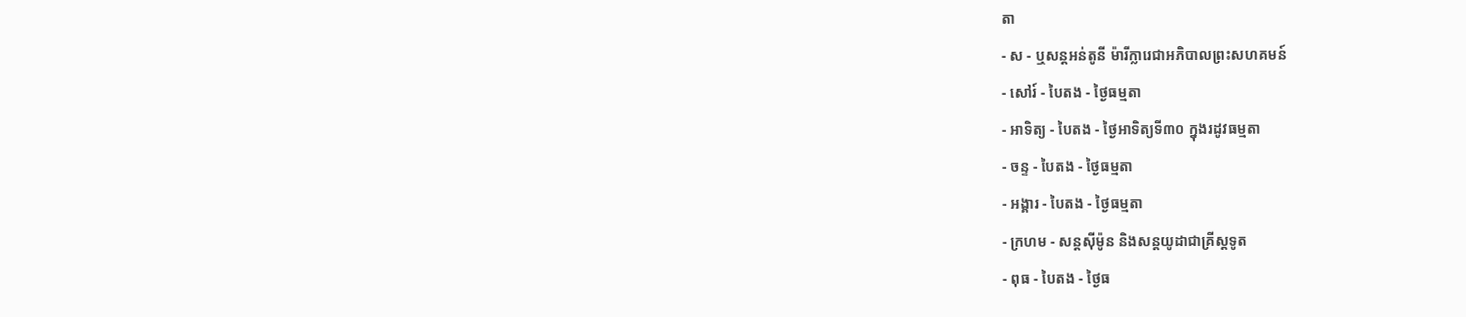តា
- ស - ឬសន្ដអន់តូនី ម៉ារីក្លារេជាអភិបាលព្រះសហគមន៍
- សៅរ៍ - បៃតង - ថ្ងៃធម្មតា
- អាទិត្យ - បៃតង - ថ្ងៃអាទិត្យទី៣០ ក្នុងរដូវធម្មតា
- ចន្ទ - បៃតង - ថ្ងៃធម្មតា
- អង្គារ - បៃតង - ថ្ងៃធម្មតា
- ក្រហម - សន្ដស៊ីម៉ូន និងសន្ដយូដាជាគ្រីស្ដទូត
- ពុធ - បៃតង - ថ្ងៃធ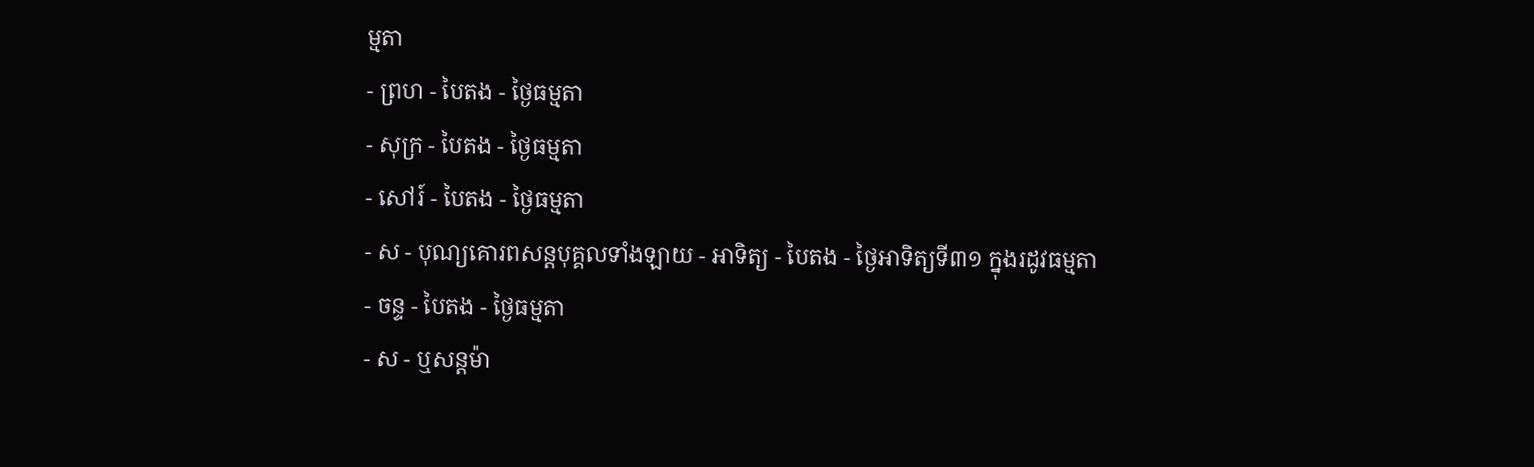ម្មតា
- ព្រហ - បៃតង - ថ្ងៃធម្មតា
- សុក្រ - បៃតង - ថ្ងៃធម្មតា
- សៅរ៍ - បៃតង - ថ្ងៃធម្មតា
- ស - បុណ្យគោរពសន្ដបុគ្គលទាំងឡាយ - អាទិត្យ - បៃតង - ថ្ងៃអាទិត្យទី៣១ ក្នុងរដូវធម្មតា
- ចន្ទ - បៃតង - ថ្ងៃធម្មតា
- ស - ឬសន្ដម៉ា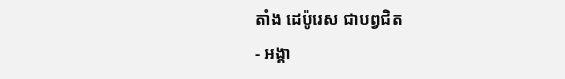តាំង ដេប៉ូរេស ជាបព្វជិត
- អង្គា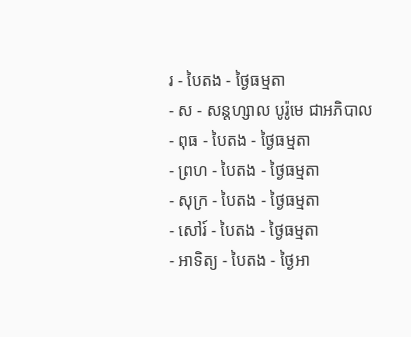រ - បៃតង - ថ្ងៃធម្មតា
- ស - សន្ដហ្សាល បូរ៉ូមេ ជាអភិបាល
- ពុធ - បៃតង - ថ្ងៃធម្មតា
- ព្រហ - បៃតង - ថ្ងៃធម្មតា
- សុក្រ - បៃតង - ថ្ងៃធម្មតា
- សៅរ៍ - បៃតង - ថ្ងៃធម្មតា
- អាទិត្យ - បៃតង - ថ្ងៃអា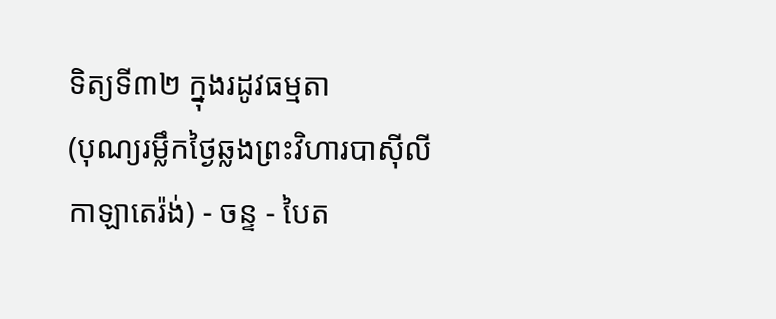ទិត្យទី៣២ ក្នុងរដូវធម្មតា
(បុណ្យរម្លឹកថ្ងៃឆ្លងព្រះវិហារបាស៊ីលីកាឡាតេរ៉ង់) - ចន្ទ - បៃត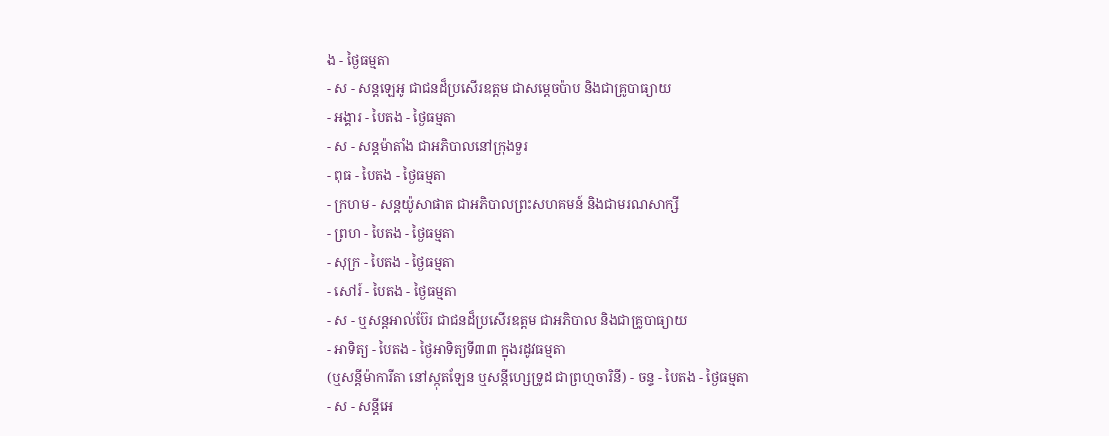ង - ថ្ងៃធម្មតា
- ស - សន្ដឡេអូ ជាជនដ៏ប្រសើរឧត្ដម ជាសម្ដេចប៉ាប និងជាគ្រូបាធ្យាយ
- អង្គារ - បៃតង - ថ្ងៃធម្មតា
- ស - សន្ដម៉ាតាំង ជាអភិបាលនៅក្រុងទួរ
- ពុធ - បៃតង - ថ្ងៃធម្មតា
- ក្រហម - សន្ដយ៉ូសាផាត ជាអភិបាលព្រះសហគមន៍ និងជាមរណសាក្សី
- ព្រហ - បៃតង - ថ្ងៃធម្មតា
- សុក្រ - បៃតង - ថ្ងៃធម្មតា
- សៅរ៍ - បៃតង - ថ្ងៃធម្មតា
- ស - ឬសន្ដអាល់ប៊ែរ ជាជនដ៏ប្រសើរឧត្ដម ជាអភិបាល និងជាគ្រូបាធ្យាយ
- អាទិត្យ - បៃតង - ថ្ងៃអាទិត្យទី៣៣ ក្នុងរដូវធម្មតា
(ឬសន្ដីម៉ាការីតា នៅស្កុតឡែន ឬសន្ដីហ្សេទ្រូដ ជាព្រហ្មចារិនី) - ចន្ទ - បៃតង - ថ្ងៃធម្មតា
- ស - សន្ដីអេ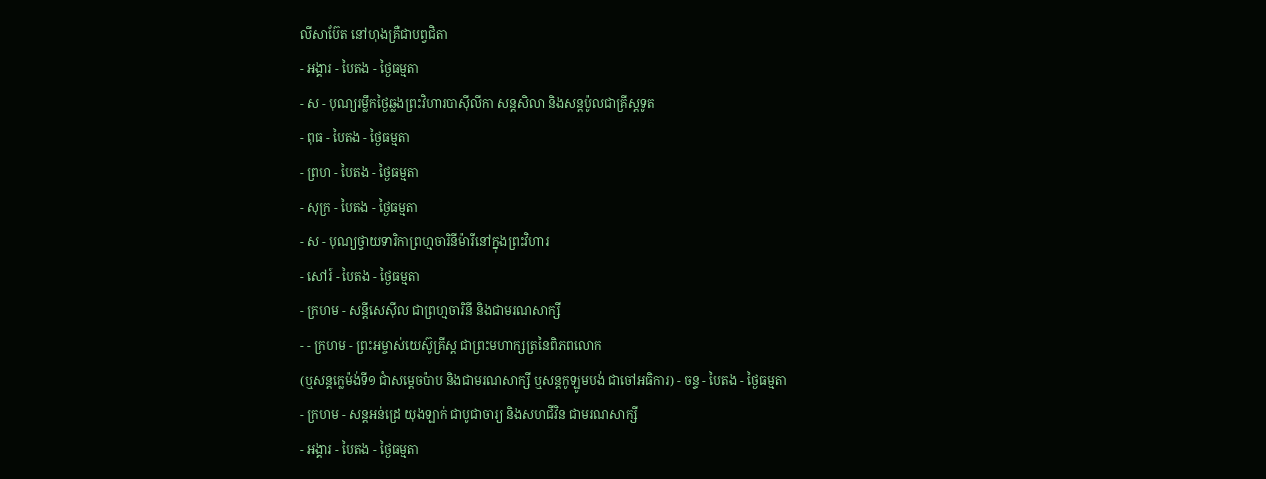លីសាប៊ែត នៅហុងគ្រឺជាបព្វជិតា
- អង្គារ - បៃតង - ថ្ងៃធម្មតា
- ស - បុណ្យរម្លឹកថ្ងៃឆ្លងព្រះវិហារបាស៊ីលីកា សន្ដសិលា និងសន្ដប៉ូលជាគ្រីស្ដទូត
- ពុធ - បៃតង - ថ្ងៃធម្មតា
- ព្រហ - បៃតង - ថ្ងៃធម្មតា
- សុក្រ - បៃតង - ថ្ងៃធម្មតា
- ស - បុណ្យថ្វាយទារិកាព្រហ្មចារិនីម៉ារីនៅក្នុងព្រះវិហារ
- សៅរ៍ - បៃតង - ថ្ងៃធម្មតា
- ក្រហម - សន្ដីសេស៊ីល ជាព្រហ្មចារិនី និងជាមរណសាក្សី
- - ក្រហម - ព្រះអម្ចាស់យេស៊ូគ្រីស្ដ ជាព្រះមហាក្សត្រនៃពិភពលោក
(ឬសន្ដក្លេម៉ង់ទី១ ជាំសម្ដេចប៉ាប និងជាមរណសាក្សី ឬសន្ដកូឡូមបង់ ជាចៅអធិការ) - ចន្ទ - បៃតង - ថ្ងៃធម្មតា
- ក្រហម - សន្ដអន់ដ្រេ យុងឡាក់ ជាបូជាចារ្យ និងសហជីវិន ជាមរណសាក្សី
- អង្គារ - បៃតង - ថ្ងៃធម្មតា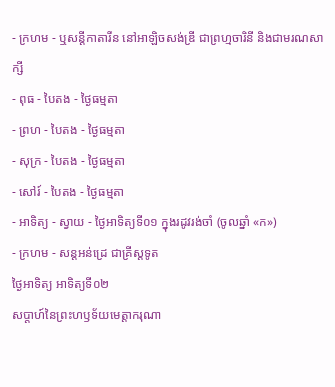- ក្រហម - ឬសន្ដីកាតារីន នៅអាឡិចសង់ឌ្រី ជាព្រហ្មចារិនី និងជាមរណសាក្សី
- ពុធ - បៃតង - ថ្ងៃធម្មតា
- ព្រហ - បៃតង - ថ្ងៃធម្មតា
- សុក្រ - បៃតង - ថ្ងៃធម្មតា
- សៅរ៍ - បៃតង - ថ្ងៃធម្មតា
- អាទិត្យ - ស្វាយ - ថ្ងៃអាទិត្យទី០១ ក្នុងរដូវរង់ចាំ (ចូលឆ្នាំ «ក»)
- ក្រហម - សន្ដអន់ដ្រេ ជាគ្រីស្ដទូត
ថ្ងៃអាទិត្យ អាទិត្យទី០២
សប្តាហ៍នៃព្រះហឫទ័យមេត្តាករុណា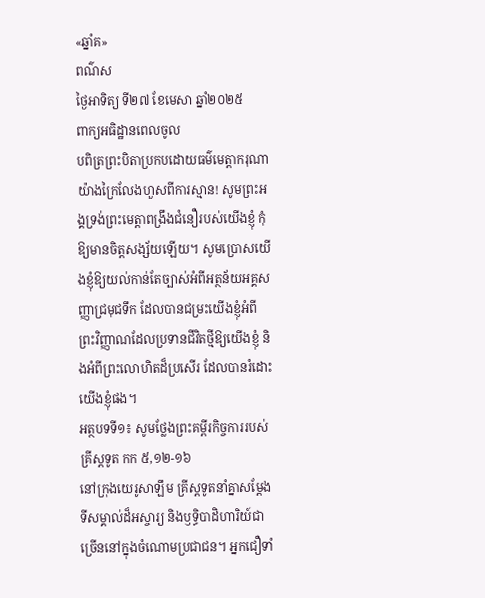«ឆ្នាំគ»
ពណ៌ស
ថ្ងៃអាទិត្យ ទី២៧ ខែមេសា ឆ្នាំ២០២៥
ពាក្យអធិដ្ឋានពេលចូល
បពិត្រព្រះបិតាប្រកបដោយធម៌មេត្តាករុណាយ៉ាងក្រៃលែងហួសពីការស្មាន! សូមព្រះអង្គទ្រង់ព្រះមេត្តាពង្រឹងជំនឿរបស់យើងខ្ញុំ កុំឱ្យមានចិត្តសង្ស័យឡើយ។ សូមប្រោសយើងខ្ញុំឱ្យយល់កាន់តែច្បាស់អំពីអត្ថន័យអគ្គសញ្ញាជ្រមុជទឹក ដែលបានជម្រះយើងខ្ញុំអំពីព្រះវិញ្ញាណដែលប្រទានជីវិតថ្មីឱ្យយើងខ្ញុំ និងអំពីព្រះលោហិតដ៏ប្រសើរ ដែលបានរំដោះយើងខ្ញុំផង។
អត្ថបទទី១៖ សូមថ្លែងព្រះគម្ពីរកិច្ចការរបស់គ្រីស្តទូត កក ៥,១២-១៦
នៅក្រុងយេរូសាឡឹម គ្រីស្តទូតនាំគ្នាសម្តែងទីសម្គាល់ដ៏អស្ចារ្យ និងឫទ្ធិបាដិហារិយ៍ជាច្រើននៅក្នុងចំណោមប្រជាជន។ អ្នកជឿទាំ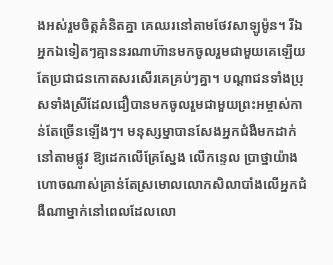ងអស់រួមចិត្តគំនិតគ្នា គេឈរនៅតាមថែវសាឡូម៉ូន។ រីឯអ្នកឯទៀតៗគ្មាននរណាហ៊ានមកចូលរួមជាមួយគេឡើយ តែប្រជាជនកោតសរសើរគេគ្រប់ៗគ្នា។ បណ្តាជនទាំងប្រុសទាំងស្រីដែលជឿបានមកចូលរួមជាមួយព្រះអម្ចាស់កាន់តែច្រើនឡើងៗ។ មនុស្សម្នាបានសែងអ្នកជំងឺមកដាក់នៅតាមផ្លូវ ឱ្យដេកលើគ្រែស្នែង លើកន្ទេល ប្រាថ្នាយ៉ាងហោចណាស់គ្រាន់តែស្រមោលលោកសិលាបាំងលើអ្នកជំងឺណាម្នាក់នៅពេលដែលលោ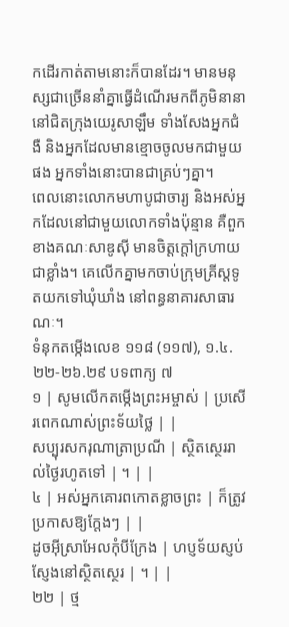កដើរកាត់តាមនោះក៏បានដែរ។ មានមនុស្សជាច្រើននាំគ្នាធ្វើដំណើរមកពីភូមិនានានៅជិតក្រុងយេរូសាឡឹម ទាំងសែងអ្នកជំងឺ និងអ្នកដែលមានខ្មោចចូលមកជាមួយផង អ្នកទាំងនោះបានជាគ្រប់ៗគ្នា។
ពេលនោះលោកមហាបូជាចារ្យ និងអស់អ្នកដែលនៅជាមួយលោកទាំងប៉ុន្មាន គឺពួកខាងគណៈសាឌូស៊ី មានចិត្តក្តៅក្រហាយជាខ្លាំង។ គេលើកគ្នាមកចាប់ក្រុមគ្រីស្តទូតយកទៅឃុំឃាំង នៅពន្ធនាគារសាធារណៈ។
ទំនុកតម្កើងលេខ ១១៨ (១១៧), ១.៤.២២-២៦.២៩ បទពាក្យ ៧
១ | សូមលើកតម្កើងព្រះអម្ចាស់ | ប្រសើរពេកណាស់ព្រះទ័យថ្លៃ | |
សប្បុរសករុណាត្រាប្រណី | ស្ថិតស្ថេររាល់ថ្ងៃរហូតទៅ | ។ | |
៤ | អស់អ្នកគោរពកោតខ្លាចព្រះ | ក៏ត្រូវប្រកាសឱ្យក្តែងៗ | |
ដូចអ៊ីស្រាអែលកុំបីក្រែង | ហប្ញទ័យស្ញប់ស្ញែងនៅស្ថិតស្ថេរ | ។ | |
២២ | ថ្ម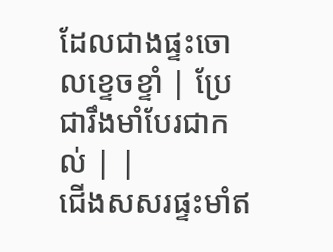ដែលជាងផ្ទះចោលខ្ទេចខ្ទាំ | ប្រែជារឹងមាំបែរជាកល់ | |
ជើងសសរផ្ទះមាំឥ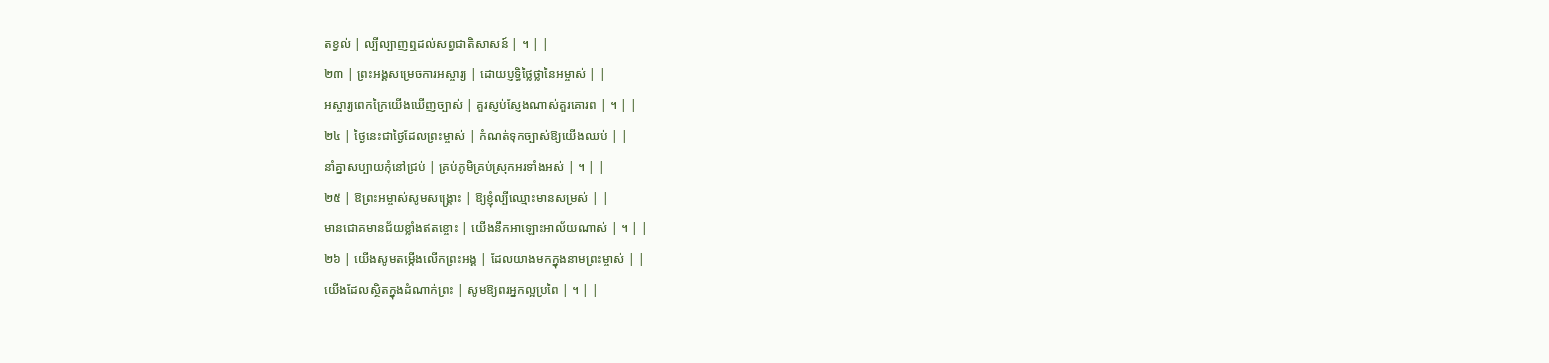តខ្វល់ | ល្បីល្បាញឮដល់សព្វជាតិសាសន៍ | ។ | |
២៣ | ព្រះអង្គសម្រេចការអស្ចារ្យ | ដោយប្ញទ្ធិថ្លៃថ្លានៃអម្ចាស់ | |
អស្ចារ្យពេកក្រៃយើងឃើញច្បាស់ | គួរស្ញប់ស្ញែងណាស់គួរគោរព | ។ | |
២៤ | ថ្ងៃនេះជាថ្ងៃដែលព្រះម្ចាស់ | កំណត់ទុកច្បាស់ឱ្យយើងឈប់ | |
នាំគ្នាសប្បាយកុំនៅជ្រប់ | គ្រប់ភូមិគ្រប់ស្រុកអរទាំងអស់ | ។ | |
២៥ | ឱព្រះអម្ចាស់សូមសង្គ្រោះ | ឱ្យខ្ញុំល្បីឈ្មោះមានសម្រស់ | |
មានជោគមានជ័យខ្លាំងឥតខ្ចោះ | យើងនឹកអាឡោះអាល័យណាស់ | ។ | |
២៦ | យើងសូមតម្កើងលើកព្រះអង្គ | ដែលយាងមកក្នុងនាមព្រះម្ចាស់ | |
យើងដែលស្ថិតក្នុងដំណាក់ព្រះ | សូមឱ្យពរអ្នកល្អប្រពៃ | ។ | |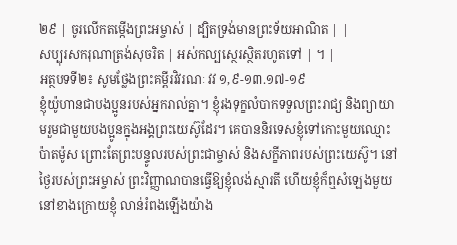២៩ | ចូរលើកតម្កើងព្រះអម្ចាស់ | ដ្បិតទ្រង់មានព្រះទ័យអាណិត | |
សប្បុរសករុណាត្រង់សុចរិត | អស់កល្បស្ថេរស្ថិតរហូតទៅ | ។ |
អត្ថបទទី២៖ សូមថ្លែងព្រះគម្ពីរវិវរណៈ វវ ១,៩-១៣.១៧-១៩
ខ្ញុំយ៉ូហានជាបងប្អូនរបស់អ្នករាល់គ្នា។ ខ្ញុំរងទុក្ខលំបាកទទួលព្រះរាជ្យ និងព្យាយាមរួមជាមួយបងប្អូនក្នុងអង្គព្រះយេស៊ូដែរ។ គេបាននិរទេសខ្ញុំទៅកោះមួយឈ្មោះប៉ាតម៉ូស ព្រោះតែព្រះបន្ទូលរបស់ព្រះជាម្ចាស់ និងសក្ខីភាពរបស់ព្រះយេស៊ូ។ នៅថ្ងៃរបស់ព្រះអម្ចាស់ ព្រះវិញ្ញាណបានធ្វើឱ្យខ្ញុំលង់ស្មារតី ហើយខ្ញុំក៏ឮសំឡេងមួយនៅខាងក្រោយខ្ញុំ លាន់រំពងឡើងយ៉ាង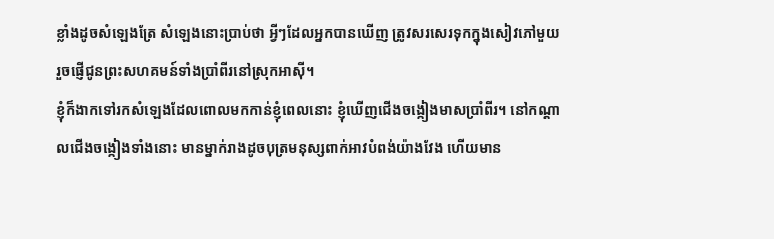ខ្លាំងដូចសំឡេងត្រែ សំឡេងនោះប្រាប់ថា អ្វីៗដែលអ្នកបានឃើញ ត្រូវសរសេរទុកក្នុងសៀវភៅមួយ រួចផ្ញើជូនព្រះសហគមន៍ទាំងប្រាំពីរនៅស្រុកអាស៊ី។
ខ្ញុំក៏ងាកទៅរកសំឡេងដែលពោលមកកាន់ខ្ញុំពេលនោះ ខ្ញុំឃើញជើងចង្កៀងមាសប្រាំពីរ។ នៅកណ្តាលជើងចង្កៀងទាំងនោះ មានម្នាក់រាងដូចបុត្រមនុស្សពាក់អាវបំពង់យ៉ាងវែង ហើយមាន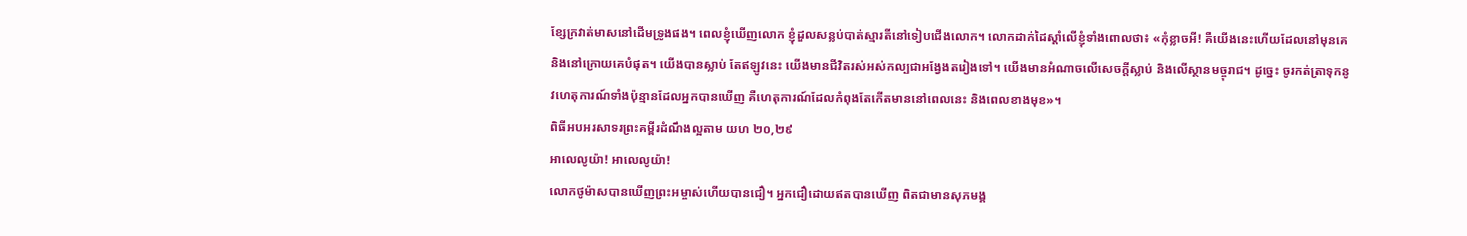ខ្សែក្រវាត់មាសនៅដើមទ្រូងផង។ ពេលខ្ញុំឃើញលោក ខ្ញុំដួលសន្លប់បាត់ស្មារតីនៅទៀបជើងលោក។ លោកដាក់ដៃស្តាំលើខ្ញុំទាំងពោលថា៖ «កុំខ្លាចអី! គឺយើងនេះហើយដែលនៅមុនគេ និងនៅក្រោយគេបំផុត។ យើងបានស្លាប់ តែឥឡូវនេះ យើងមានជីវិតរស់អស់កល្បជាអង្វែងតរៀងទៅ។ យើងមានអំណាចលើសេចក្តីស្លាប់ និងលើស្ថានមច្ចុរាជ។ ដូច្នេះ ចូរកត់ត្រាទុកនូវហេតុការណ៍ទាំងប៉ុន្មានដែលអ្នកបានឃើញ គឺហេតុការណ៍ដែលកំពុងតែកើតមាននៅពេលនេះ និងពេលខាងមុខ»។
ពិធីអបអរសាទរព្រះគម្ពីរដំណឹងល្អតាម យហ ២០,២៩
អាលេលូយ៉ា! អាលេលូយ៉ា!
លោកថូម៉ាសបានឃើញព្រះអម្ចាស់ហើយបានជឿ។ អ្នកជឿដោយឥតបានឃើញ ពិតជាមានសុភមង្គ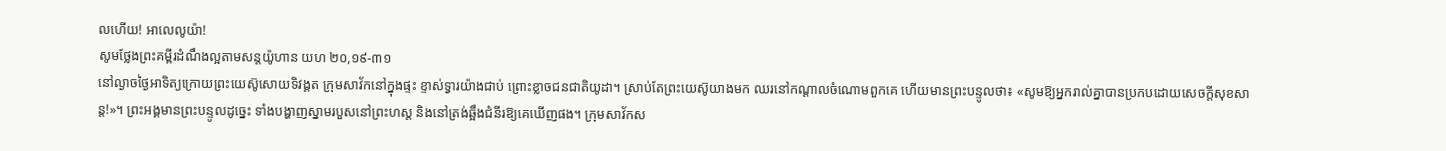លហើយ! អាលេលូយ៉ា!
សូមថ្លែងព្រះគម្ពីរដំណឹងល្អតាមសន្តយ៉ូហាន យហ ២០,១៩-៣១
នៅល្ងាចថ្ងៃអាទិត្យក្រោយព្រះយេស៊ូសោយទិវង្គត ក្រុមសាវ័កនៅក្នុងផ្ទះ ខ្ទាស់ទ្វារយ៉ាងជាប់ ព្រោះខ្លាចជនជាតិយូដា។ ស្រាប់តែព្រះយេស៊ូយាងមក ឈរនៅកណ្តាលចំណោមពួកគេ ហើយមានព្រះបន្ទូលថា៖ «សូមឱ្យអ្នករាល់គ្នាបានប្រកបដោយសេចក្តីសុខសាន្ត!»។ ព្រះអង្គមានព្រះបន្ទូលដូច្នេះ ទាំងបង្ហាញស្នាមរបួសនៅព្រះហស្ត និងនៅត្រង់ឆ្អឹងជំនីរឱ្យគេឃើញផង។ ក្រុមសាវ័កស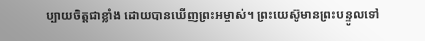ប្បាយចិត្តជាខ្លាំង ដោយបានឃើញព្រះអម្ចាស់។ ព្រះយេស៊ូមានព្រះបន្ទូលទៅ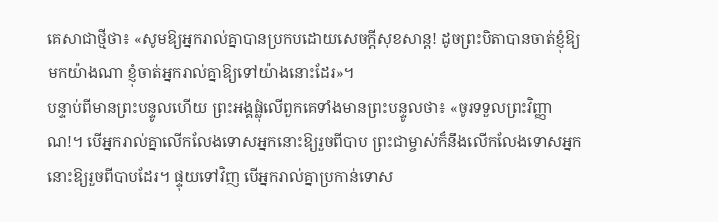គេសាជាថ្មីថា៖ «សូមឱ្យអ្នករាល់គ្នាបានប្រកបដោយសេចក្តីសុខសាន្ត! ដូចព្រះបិតាបានចាត់ខ្ញុំឱ្យមកយ៉ាងណា ខ្ញុំចាត់អ្នករាល់គ្នាឱ្យទៅយ៉ាងនោះដែរ»។
បន្ទាប់ពីមានព្រះបន្ទូលហើយ ព្រះអង្គផ្លុំលើពួកគេទាំងមានព្រះបន្ទូលថា៖ «ចូរទទួលព្រះវិញ្ញាណ!។ បើអ្នករាល់គ្នាលើកលែងទោសអ្នកនោះឱ្យរួចពីបាប ព្រះជាម្ចាស់ក៏នឹងលើកលែងទោសអ្នកនោះឱ្យរួចពីបាបដែរ។ ផ្ទុយទៅវិញ បើអ្នករាល់គ្នាប្រកាន់ទោស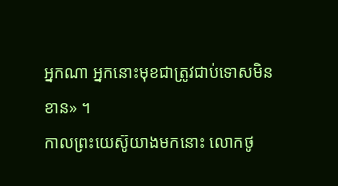អ្នកណា អ្នកនោះមុខជាត្រូវជាប់ទោសមិនខាន» ។
កាលព្រះយេស៊ូយាងមកនោះ លោកថូ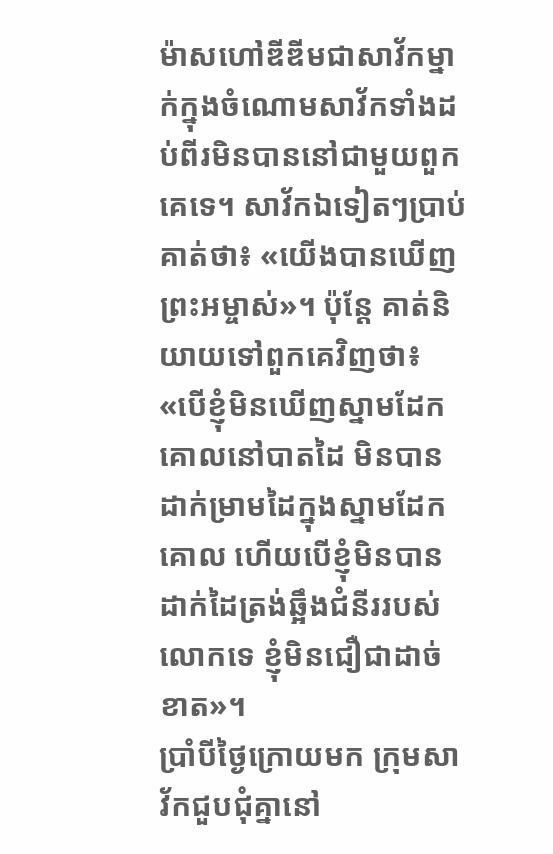ម៉ាសហៅឌីឌីមជាសាវ័កម្នាក់ក្នុងចំណោមសាវ័កទាំងដប់ពីរមិនបាននៅជាមួយពួកគេទេ។ សាវ័កឯទៀតៗប្រាប់គាត់ថា៖ «យើងបានឃើញព្រះអម្ចាស់»។ ប៉ុន្តែ គាត់និយាយទៅពួកគេវិញថា៖ «បើខ្ញុំមិនឃើញស្នាមដែកគោលនៅបាតដៃ មិនបានដាក់ម្រាមដៃក្នុងស្នាមដែកគោល ហើយបើខ្ញុំមិនបានដាក់ដៃត្រង់ឆ្អឹងជំនីររបស់លោកទេ ខ្ញុំមិនជឿជាដាច់ខាត»។
ប្រាំបីថ្ងៃក្រោយមក ក្រុមសាវ័កជួបជុំគ្នានៅ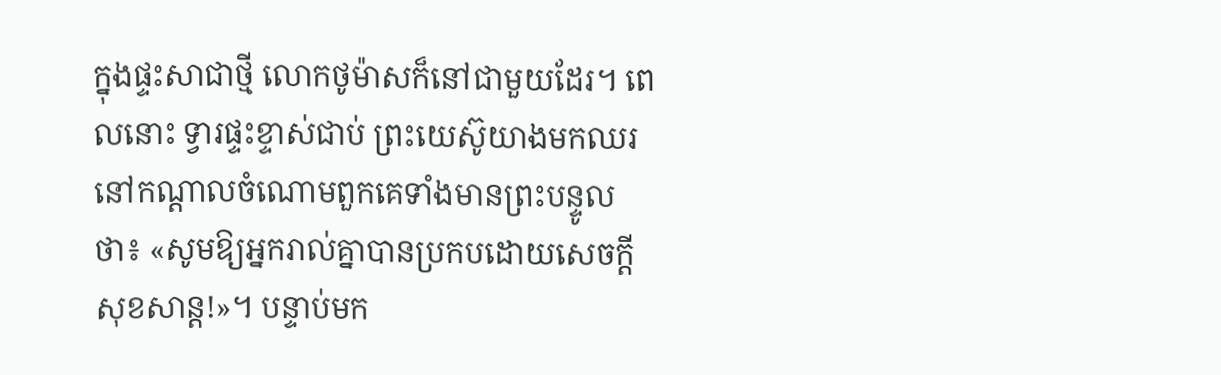ក្នុងផ្ទះសាជាថ្មី លោកថូម៉ាសក៏នៅជាមួយដែរ។ ពេលនោះ ទ្វារផ្ទះខ្ទាស់ជាប់ ព្រះយេស៊ូយាងមកឈរនៅកណ្តាលចំណោមពួកគេទាំងមានព្រះបន្ទូលថា៖ «សូមឱ្យអ្នករាល់គ្នាបានប្រកបដោយសេចក្តីសុខសាន្ត!»។ បន្ទាប់មក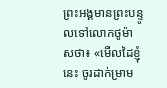ព្រះអង្គមានព្រះបន្ទូលទៅលោកថូម៉ាសថា៖ «មើលដៃខ្ញុំនេះ ចូរដាក់ម្រាម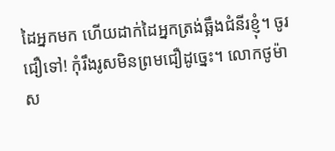ដៃអ្នកមក ហើយដាក់ដៃអ្នកត្រង់ឆ្អឹងជំនីរខ្ញុំ។ ចូរជឿទៅ! កុំរឹងរូសមិនព្រមជឿដូច្នេះ។ លោកថូម៉ាស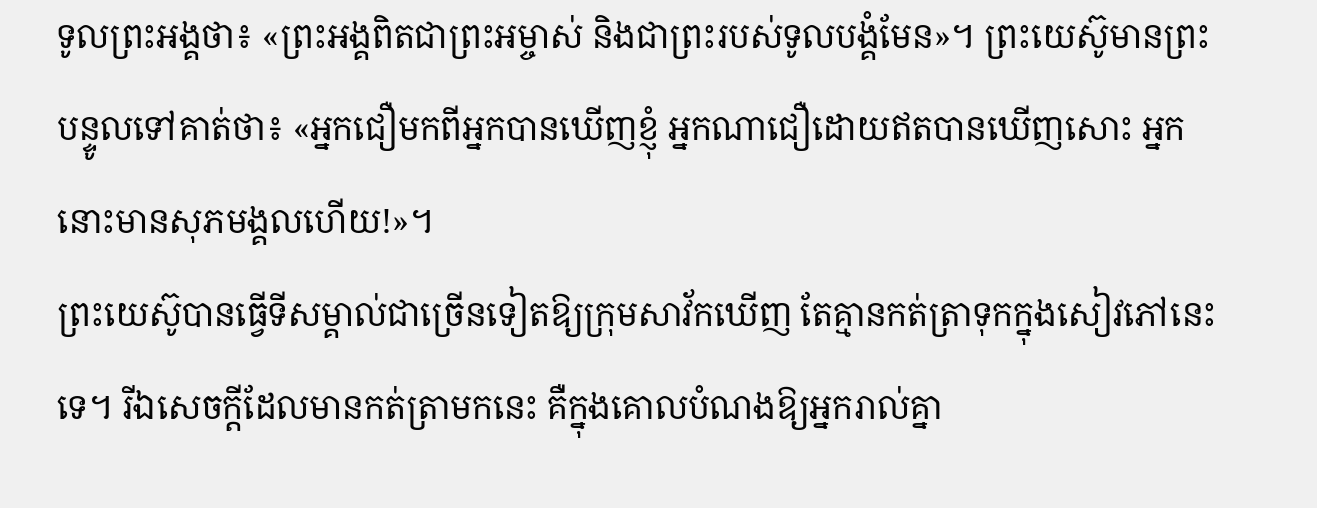ទូលព្រះអង្គថា៖ «ព្រះអង្គពិតជាព្រះអម្ចាស់ និងជាព្រះរបស់ទូលបង្គំមែន»។ ព្រះយេស៊ូមានព្រះបន្ទូលទៅគាត់ថា៖ «អ្នកជឿមកពីអ្នកបានឃើញខ្ញុំ អ្នកណាជឿដោយឥតបានឃើញសោះ អ្នកនោះមានសុភមង្គលហើយ!»។
ព្រះយេស៊ូបានធ្វើទីសម្គាល់ជាច្រើនទៀតឱ្យក្រុមសាវ័កឃើញ តែគ្មានកត់ត្រាទុកក្នុងសៀវភៅនេះទេ។ រីឯសេចក្តីដែលមានកត់ត្រាមកនេះ គឺក្នុងគោលបំណងឱ្យអ្នករាល់គ្នា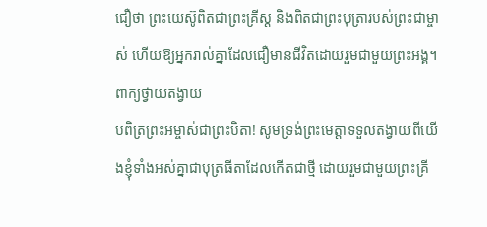ជឿថា ព្រះយេស៊ូពិតជាព្រះគ្រីស្ត និងពិតជាព្រះបុត្រារបស់ព្រះជាម្ចាស់ ហើយឱ្យអ្នករាល់គ្នាដែលជឿមានជីវិតដោយរួមជាមួយព្រះអង្គ។
ពាក្យថ្វាយតង្វាយ
បពិត្រព្រះអម្ចាស់ជាព្រះបិតា! សូមទ្រង់ព្រះមេត្តាទទួលតង្វាយពីយើងខ្ញុំទាំងអស់គ្នាជាបុត្រធីតាដែលកើតជាថ្មី ដោយរួមជាមួយព្រះគ្រី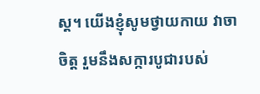ស្ត។ យើងខ្ញុំសូមថ្វាយកាយ វាចា ចិត្ត រួមនឹងសក្ការបូជារបស់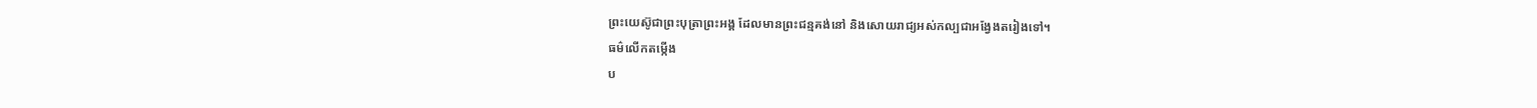ព្រះយេស៊ូជាព្រះបុត្រាព្រះអង្គ ដែលមានព្រះជន្មគង់នៅ និងសោយរាជ្យអស់កល្បជាអង្វែងតរៀងទៅ។
ធម៌លើកតម្កើង
ប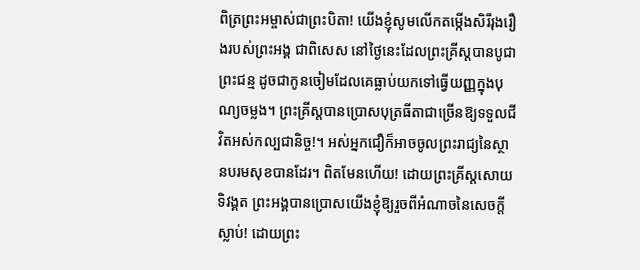ពិត្រព្រះអម្ចាស់ជាព្រះបិតា! យើងខ្ញុំសូមលើកតម្កើងសិរីរុងរឿងរបស់ព្រះអង្គ ជាពិសេស នៅថ្ងៃនេះដែលព្រះគ្រីស្តបានបូជាព្រះជន្ម ដូចជាកូនចៀមដែលគេធ្លាប់យកទៅធ្វើយញ្ញក្នុងបុណ្យចម្លង។ ព្រះគ្រីស្តបានប្រោសបុត្រធីតាជាច្រើនឱ្យទទួលជីវិតអស់កល្បជានិច្ច!។ អស់អ្នកជឿក៏អាចចូលព្រះរាជ្យនៃស្ថានបរមសុខបានដែរ។ ពិតមែនហើយ! ដោយព្រះគ្រីស្តសោយទិវង្គត ព្រះអង្គបានប្រោសយើងខ្ញុំឱ្យរួចពីអំណាចនៃសេចក្តីស្លាប់! ដោយព្រះ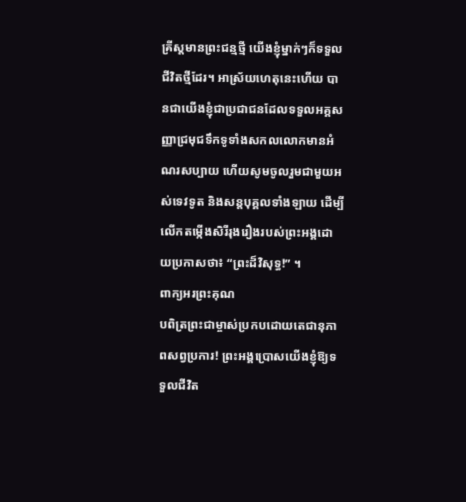គ្រីស្តមានព្រះជន្មថ្មី យើងខ្ញុំម្នាក់ៗក៏ទទួលជីវិតថ្មីដែរ។ អាស្រ័យហេតុនេះហើយ បានជាយើងខ្ញុំជាប្រជាជនដែលទទួលអគ្គសញ្ញាជ្រមុជទឹកទូទាំងសកលលោកមានអំណរសប្បាយ ហើយសូមចូលរួមជាមួយអស់ទេវទូត និងសន្តបុគ្គលទាំងឡាយ ដើម្បីលើកតម្កើងសិរីរុងរឿងរបស់ព្រះអង្គដោយប្រកាសថា៖ “ព្រះដ៏វិសុទ្ធ!” ។
ពាក្យអរព្រះគុណ
បពិត្រព្រះជាម្ចាស់ប្រកបដោយតេជានុភាពសព្វប្រការ! ព្រះអង្គប្រោសយើងខ្ញុំឱ្យទទួលជីវិត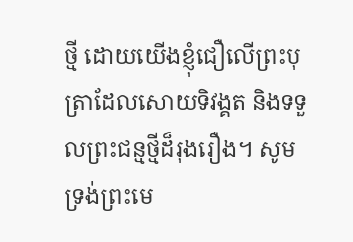ថ្មី ដោយយើងខ្ញុំជឿលើព្រះបុត្រាដែលសោយទិវង្គត និងទទួលព្រះជន្មថ្មីដ៏រុងរឿង។ សូមទ្រង់ព្រះមេ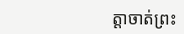ត្តាចាត់ព្រះ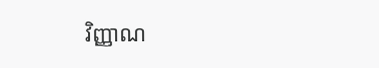វិញ្ញាណ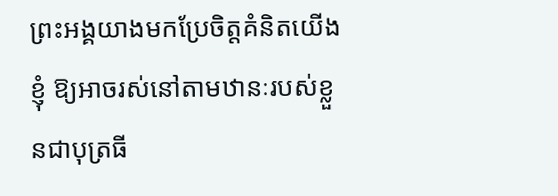ព្រះអង្គយាងមកប្រែចិត្តគំនិតយើងខ្ញុំ ឱ្យអាចរស់នៅតាមឋានៈរបស់ខ្លួនជាបុត្រធី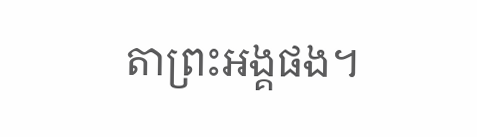តាព្រះអង្គផង។